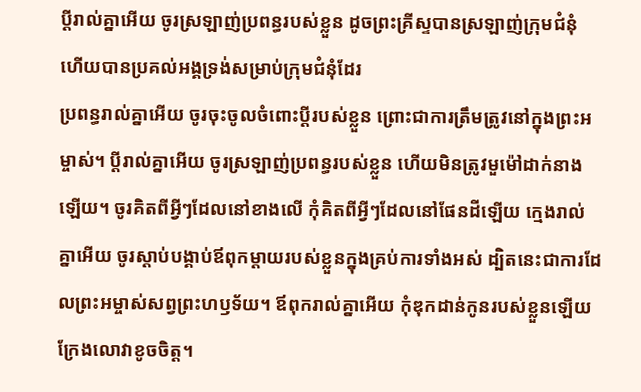ប្ដីរាល់គ្នាអើយ ចូរស្រឡាញ់ប្រពន្ធរបស់ខ្លួន ដូចព្រះគ្រីស្ទបានស្រឡាញ់ក្រុមជំនុំ ហើយបានប្រគល់អង្គទ្រង់សម្រាប់ក្រុមជំនុំដែរ
ប្រពន្ធរាល់គ្នាអើយ ចូរចុះចូលចំពោះប្តីរបស់ខ្លួន ព្រោះជាការត្រឹមត្រូវនៅក្នុងព្រះអម្ចាស់។ ប្ដីរាល់គ្នាអើយ ចូរស្រឡាញ់ប្រពន្ធរបស់ខ្លួន ហើយមិនត្រូវមួម៉ៅដាក់នាងឡើយ។ ចូរគិតពីអ្វីៗដែលនៅខាងលើ កុំគិតពីអ្វីៗដែលនៅផែនដីឡើយ ក្មេងរាល់គ្នាអើយ ចូរស្តាប់បង្គាប់ឪពុកម្តាយរបស់ខ្លួនក្នុងគ្រប់ការទាំងអស់ ដ្បិតនេះជាការដែលព្រះអម្ចាស់សព្វព្រះហឫទ័យ។ ឪពុករាល់គ្នាអើយ កុំឌុកដាន់កូនរបស់ខ្លួនឡើយ ក្រែងលោវាខូចចិត្ត។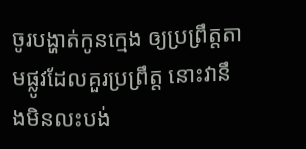ចូរបង្ហាត់កូនក្មេង ឲ្យប្រព្រឹត្តតាមផ្លូវដែលគួរប្រព្រឹត្ត នោះវានឹងមិនលះបង់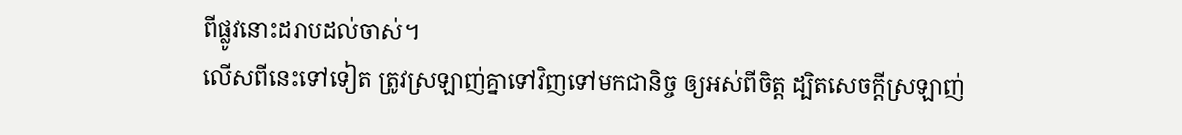ពីផ្លូវនោះដរាបដល់ចាស់។
លើសពីនេះទៅទៀត ត្រូវស្រឡាញ់គ្នាទៅវិញទៅមកជានិច្ច ឲ្យអស់ពីចិត្ត ដ្បិតសេចក្តីស្រឡាញ់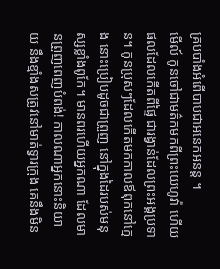គ្របបាំងអំពើបាបជាអនេកអនន្ត ។
មើល៍ កូនចៅជាមត៌កមកពីព្រះយេហូវ៉ា ហើយផលដែលកើតពីផ្ទៃ ជារង្វាន់ដែលព្រះអង្គប្រទាន។ កូនប្រុសៗដែលកើតមកកាលឪពុកនៅក្មេង នោះប្រៀបដូចជាព្រួញ នៅក្នុងដៃរបស់មនុស្សខ្លាំងពូកែ។ មានពរហើយអ្នកណា ដែលមានព្រួញពេញបំពង់! កាលណាអ្នកនោះនិយាយ នឹងខ្មាំងសត្រូវនៅមាត់ទ្វារក្រុង គេនឹងមិន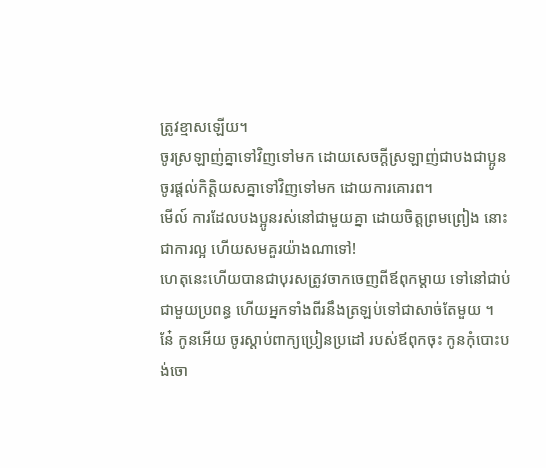ត្រូវខ្មាសឡើយ។
ចូរស្រឡាញ់គ្នាទៅវិញទៅមក ដោយសេចក្ដីស្រឡាញ់ជាបងជាប្អូន ចូរផ្តល់កិត្តិយសគ្នាទៅវិញទៅមក ដោយការគោរព។
មើល៍ ការដែលបងប្អូនរស់នៅជាមួយគ្នា ដោយចិត្តព្រមព្រៀង នោះជាការល្អ ហើយសមគួរយ៉ាងណាទៅ!
ហេតុនេះហើយបានជាបុរសត្រូវចាកចេញពីឪពុកម្តាយ ទៅនៅជាប់ជាមួយប្រពន្ធ ហើយអ្នកទាំងពីរនឹងត្រឡប់ទៅជាសាច់តែមួយ ។
នែ៎ កូនអើយ ចូរស្តាប់ពាក្យប្រៀនប្រដៅ របស់ឪពុកចុះ កូនកុំបោះបង់ចោ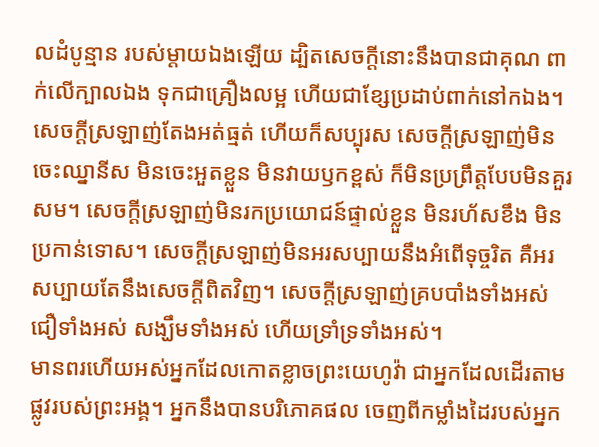លដំបូន្មាន របស់ម្តាយឯងឡើយ ដ្បិតសេចក្ដីនោះនឹងបានជាគុណ ពាក់លើក្បាលឯង ទុកជាគ្រឿងលម្អ ហើយជាខ្សែប្រដាប់ពាក់នៅកឯង។
សេចក្តីស្រឡាញ់តែងអត់ធ្មត់ ហើយក៏សប្បុរស សេចក្តីស្រឡាញ់មិនចេះឈ្នានីស មិនចេះអួតខ្លួន មិនវាយឫកខ្ពស់ ក៏មិនប្រព្រឹត្តបែបមិនគួរសម។ សេចក្ដីស្រឡាញ់មិនរកប្រយោជន៍ផ្ទាល់ខ្លួន មិនរហ័សខឹង មិនប្រកាន់ទោស។ សេចក្ដីស្រឡាញ់មិនអរសប្បាយនឹងអំពើទុច្ចរិត គឺអរសប្បាយតែនឹងសេចក្តីពិតវិញ។ សេចក្ដីស្រឡាញ់គ្របបាំងទាំងអស់ ជឿទាំងអស់ សង្ឃឹមទាំងអស់ ហើយទ្រាំទ្រទាំងអស់។
មានពរហើយអស់អ្នកដែលកោតខ្លាចព្រះយេហូវ៉ា ជាអ្នកដែលដើរតាមផ្លូវរបស់ព្រះអង្គ។ អ្នកនឹងបានបរិភោគផល ចេញពីកម្លាំងដៃរបស់អ្នក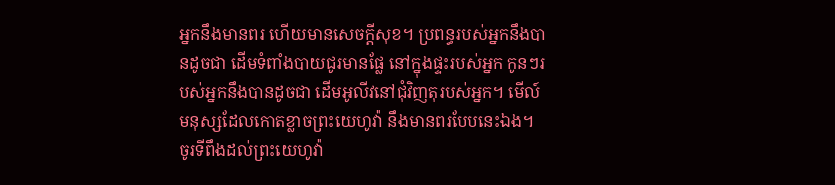អ្នកនឹងមានពរ ហើយមានសេចក្ដីសុខ។ ប្រពន្ធរបស់អ្នកនឹងបានដូចជា ដើមទំពាំងបាយជូរមានផ្លែ នៅក្នុងផ្ទះរបស់អ្នក កូនៗរបស់អ្នកនឹងបានដូចជា ដើមអូលីវនៅជុំវិញតុរបស់អ្នក។ មើល៍ មនុស្សដែលកោតខ្លាចព្រះយេហូវ៉ា នឹងមានពរបែបនេះឯង។
ចូរទីពឹងដល់ព្រះយេហូវ៉ា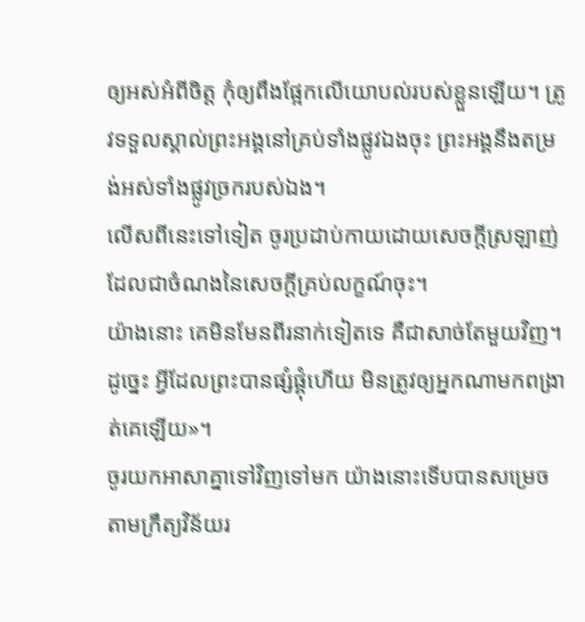ឲ្យអស់អំពីចិត្ត កុំឲ្យពឹងផ្អែកលើយោបល់របស់ខ្លួនឡើយ។ ត្រូវទទួលស្គាល់ព្រះអង្គនៅគ្រប់ទាំងផ្លូវឯងចុះ ព្រះអង្គនឹងតម្រង់អស់ទាំងផ្លូវច្រករបស់ឯង។
លើសពីនេះទៅទៀត ចូរប្រដាប់កាយដោយសេចក្តីស្រឡាញ់ ដែលជាចំណងនៃសេចក្តីគ្រប់លក្ខណ៍ចុះ។
យ៉ាងនោះ គេមិនមែនពីរនាក់ទៀតទេ គឺជាសាច់តែមួយវិញ។ ដូច្នេះ អ្វីដែលព្រះបានផ្សំផ្គុំហើយ មិនត្រូវឲ្យអ្នកណាមកពង្រាត់គេឡើយ»។
ចូរយកអាសាគ្នាទៅវិញទៅមក យ៉ាងនោះទើបបានសម្រេចតាមក្រឹត្យវិន័យរ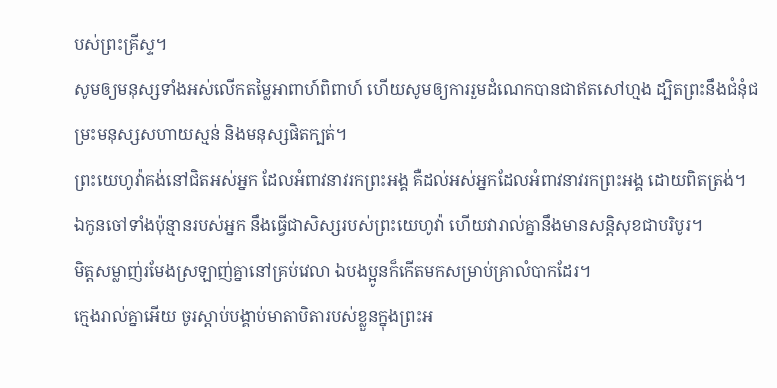បស់ព្រះគ្រីស្ទ។
សូមឲ្យមនុស្សទាំងអស់លើកតម្លៃអាពាហ៍ពិពាហ៍ ហើយសូមឲ្យការរួមដំណេកបានជាឥតសៅហ្មង ដ្បិតព្រះនឹងជំនុំជម្រះមនុស្សសហាយស្មន់ និងមនុស្សផិតក្បត់។
ព្រះយេហូវ៉ាគង់នៅជិតអស់អ្នក ដែលអំពាវនាវរកព្រះអង្គ គឺដល់អស់អ្នកដែលអំពាវនាវរកព្រះអង្គ ដោយពិតត្រង់។
ឯកូនចៅទាំងប៉ុន្មានរបស់អ្នក នឹងធ្វើជាសិស្សរបស់ព្រះយេហូវ៉ា ហើយវារាល់គ្នានឹងមានសន្តិសុខជាបរិបូរ។
មិត្តសម្លាញ់រមែងស្រឡាញ់គ្នានៅគ្រប់វេលា ឯបងប្អូនក៏កើតមកសម្រាប់គ្រាលំបាកដែរ។
ក្មេងរាល់គ្នាអើយ ចូរស្តាប់បង្គាប់មាតាបិតារបស់ខ្លួនក្នុងព្រះអ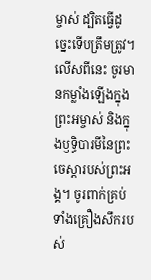ម្ចាស់ ដ្បិតធ្វើដូច្នេះទើបត្រឹមត្រូវ។ លើសពីនេះ ចូរមានកម្លាំងឡើងក្នុងព្រះអម្ចាស់ និងក្នុងឫទ្ធិបារមីនៃព្រះចេស្តារបស់ព្រះអង្គ។ ចូរពាក់គ្រប់ទាំងគ្រឿងសឹករបស់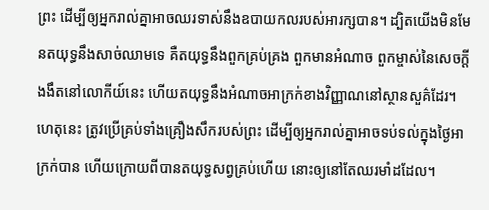ព្រះ ដើម្បីឲ្យអ្នករាល់គ្នាអាចឈរទាស់នឹងឧបាយកលរបស់អារក្សបាន។ ដ្បិតយើងមិនមែនតយុទ្ធនឹងសាច់ឈាមទេ គឺតយុទ្ធនឹងពួកគ្រប់គ្រង ពួកមានអំណាច ពួកម្ចាស់នៃសេចក្តីងងឹតនៅលោកីយ៍នេះ ហើយតយុទ្ធនឹងអំណាចអាក្រក់ខាងវិញ្ញាណនៅស្ថានសួគ៌ដែរ។ ហេតុនេះ ត្រូវប្រើគ្រប់ទាំងគ្រឿងសឹករបស់ព្រះ ដើម្បីឲ្យអ្នករាល់គ្នាអាចទប់ទល់ក្នុងថ្ងៃអាក្រក់បាន ហើយក្រោយពីបានតយុទ្ធសព្វគ្រប់ហើយ នោះឲ្យនៅតែឈរមាំដដែល។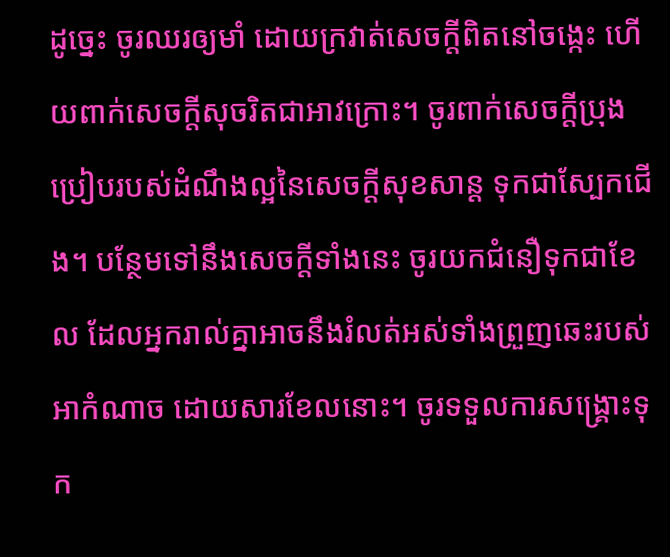ដូច្នេះ ចូរឈរឲ្យមាំ ដោយក្រវាត់សេចក្តីពិតនៅចង្កេះ ហើយពាក់សេចក្តីសុចរិតជាអាវក្រោះ។ ចូរពាក់សេចក្ដីប្រុងប្រៀបរបស់ដំណឹងល្អនៃសេចក្តីសុខសាន្ត ទុកជាស្បែកជើង។ បន្ថែមទៅនឹងសេចក្ដីទាំងនេះ ចូរយកជំនឿទុកជាខែល ដែលអ្នករាល់គ្នាអាចនឹងរំលត់អស់ទាំងព្រួញឆេះរបស់អាកំណាច ដោយសារខែលនោះ។ ចូរទទួលការសង្គ្រោះទុក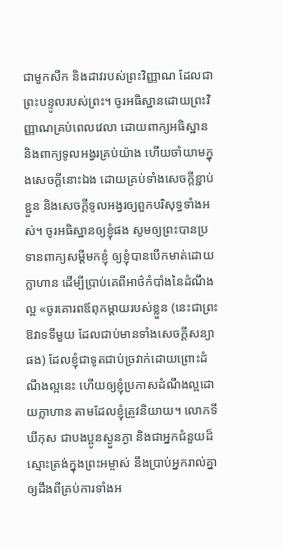ជាមួកសឹក និងដាវរបស់ព្រះវិញ្ញាណ ដែលជាព្រះបន្ទូលរបស់ព្រះ។ ចូរអធិស្ឋានដោយព្រះវិញ្ញាណគ្រប់ពេលវេលា ដោយពាក្យអធិស្ឋាន និងពាក្យទូលអង្វរគ្រប់យ៉ាង ហើយចាំយាមក្នុងសេចក្តីនោះឯង ដោយគ្រប់ទាំងសេចក្តីខ្ជាប់ខ្ជួន និងសេចក្តីទូលអង្វរឲ្យពួកបរិសុទ្ធទាំងអស់។ ចូរអធិស្ឋានឲ្យខ្ញុំផង សូមឲ្យព្រះបានប្រទានពាក្យសម្ដីមកខ្ញុំ ឲ្យខ្ញុំបានបើកមាត់ដោយក្លាហាន ដើម្បីប្រាប់គេពីអាថ៌កំបាំងនៃដំណឹងល្អ «ចូរគោរពឪពុកម្ដាយរបស់ខ្លួន (នេះជាព្រះឱវាទទីមួយ ដែលជាប់មានទាំងសេចក្តីសន្យាផង) ដែលខ្ញុំជាទូតជាប់ច្រវាក់ដោយព្រោះដំណឹងល្អនេះ ហើយឲ្យខ្ញុំប្រកាសដំណឹងល្អដោយក្លាហាន តាមដែលខ្ញុំត្រូវនិយាយ។ លោកទីឃីកុស ជាបងប្អូនស្ងួនភ្ងា និងជាអ្នកជំនួយដ៏ស្មោះត្រង់ក្នុងព្រះអម្ចាស់ នឹងប្រាប់អ្នករាល់គ្នាឲ្យដឹងពីគ្រប់ការទាំងអ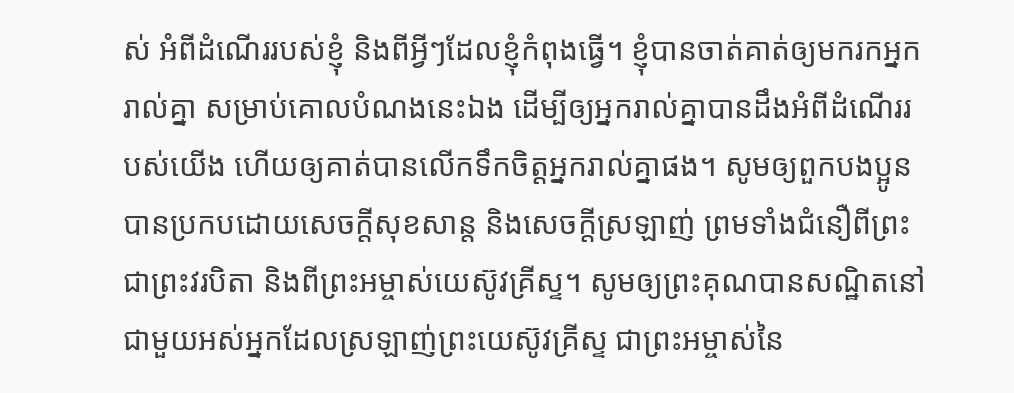ស់ អំពីដំណើររបស់ខ្ញុំ និងពីអ្វីៗដែលខ្ញុំកំពុងធ្វើ។ ខ្ញុំបានចាត់គាត់ឲ្យមករកអ្នករាល់គ្នា សម្រាប់គោលបំណងនេះឯង ដើម្បីឲ្យអ្នករាល់គ្នាបានដឹងអំពីដំណើររបស់យើង ហើយឲ្យគាត់បានលើកទឹកចិត្តអ្នករាល់គ្នាផង។ សូមឲ្យពួកបងប្អូនបានប្រកបដោយសេចក្តីសុខសាន្ត និងសេចក្តីស្រឡាញ់ ព្រមទាំងជំនឿពីព្រះ ជាព្រះវរបិតា និងពីព្រះអម្ចាស់យេស៊ូវគ្រីស្ទ។ សូមឲ្យព្រះគុណបានសណ្ឋិតនៅជាមួយអស់អ្នកដែលស្រឡាញ់ព្រះយេស៊ូវគ្រីស្ទ ជាព្រះអម្ចាស់នៃ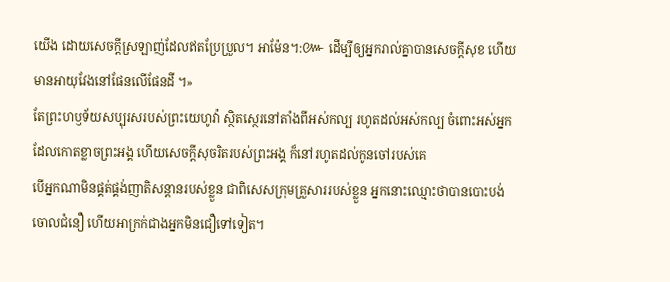យើង ដោយសេចក្ដីស្រឡាញ់ដែលឥតប្រែប្រួល។ អាម៉ែន។:៚ ដើម្បីឲ្យអ្នករាល់គ្នាបានសេចក្តីសុខ ហើយមានអាយុវែងនៅផែនលើផែនដី ។»
តែព្រះហឫទ័យសប្បុរសរបស់ព្រះយេហូវ៉ា ស្ថិតស្ថេរនៅតាំងពីអស់កល្ប រហូតដល់អស់កល្ប ចំពោះអស់អ្នកដែលកោតខ្លាចព្រះអង្គ ហើយសេចក្ដីសុចរិតរបស់ព្រះអង្គ ក៏នៅរហូតដល់កូនចៅរបស់គេ
បើអ្នកណាមិនផ្គត់ផ្គង់ញាតិសន្តានរបស់ខ្លួន ជាពិសេសក្រុមគ្រួសាររបស់ខ្លួន អ្នកនោះឈ្មោះថាបានបោះបង់ចោលជំនឿ ហើយអាក្រក់ជាងអ្នកមិនជឿទៅទៀត។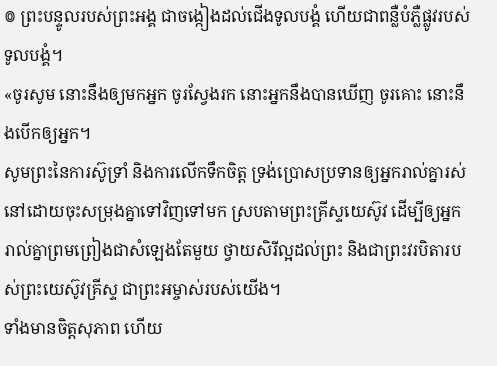៙ ព្រះបន្ទូលរបស់ព្រះអង្គ ជាចង្កៀងដល់ជើងទូលបង្គំ ហើយជាពន្លឺបំភ្លឺផ្លូវរបស់ទូលបង្គំ។
«ចូរសូម នោះនឹងឲ្យមកអ្នក ចូរស្វែងរក នោះអ្នកនឹងបានឃើញ ចូរគោះ នោះនឹងបើកឲ្យអ្នក។
សូមព្រះនៃការស៊ូទ្រាំ និងការលើកទឹកចិត្ត ទ្រង់ប្រោសប្រទានឲ្យអ្នករាល់គ្នារស់នៅដោយចុះសម្រុងគ្នាទៅវិញទៅមក ស្របតាមព្រះគ្រីស្ទយេស៊ូវ ដើម្បីឲ្យអ្នករាល់គ្នាព្រមព្រៀងជាសំឡេងតែមួយ ថ្វាយសិរីល្អដល់ព្រះ និងជាព្រះវរបិតារបស់ព្រះយេស៊ូវគ្រីស្ទ ជាព្រះអម្ចាស់របស់យើង។
ទាំងមានចិត្តសុភាព ហើយ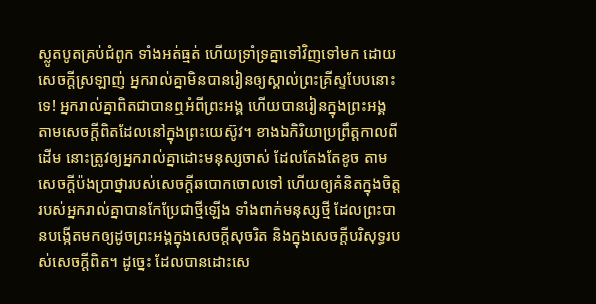ស្លូតបូតគ្រប់ជំពូក ទាំងអត់ធ្មត់ ហើយទ្រាំទ្រគ្នាទៅវិញទៅមក ដោយសេចក្ដីស្រឡាញ់ អ្នករាល់គ្នាមិនបានរៀនឲ្យស្គាល់ព្រះគ្រីស្ទបែបនោះទេ! អ្នករាល់គ្នាពិតជាបានឮអំពីព្រះអង្គ ហើយបានរៀនក្នុងព្រះអង្គ តាមសេចក្តីពិតដែលនៅក្នុងព្រះយេស៊ូវ។ ខាងឯកិរិយាប្រព្រឹត្តកាលពីដើម នោះត្រូវឲ្យអ្នករាល់គ្នាដោះមនុស្សចាស់ ដែលតែងតែខូច តាមសេចក្តីប៉ងប្រាថ្នារបស់សេចក្តីឆបោកចោលទៅ ហើយឲ្យគំនិតក្នុងចិត្តរបស់អ្នករាល់គ្នាបានកែប្រែជាថ្មីឡើង ទាំងពាក់មនុស្សថ្មី ដែលព្រះបានបង្កើតមកឲ្យដូចព្រះអង្គក្នុងសេចក្តីសុចរិត និងក្នុងសេចក្តីបរិសុទ្ធរបស់សេចក្តីពិត។ ដូច្នេះ ដែលបានដោះសេ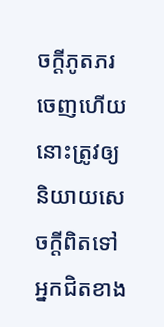ចក្តីភូតភរចេញហើយ នោះត្រូវឲ្យនិយាយសេចក្តីពិតទៅអ្នកជិតខាង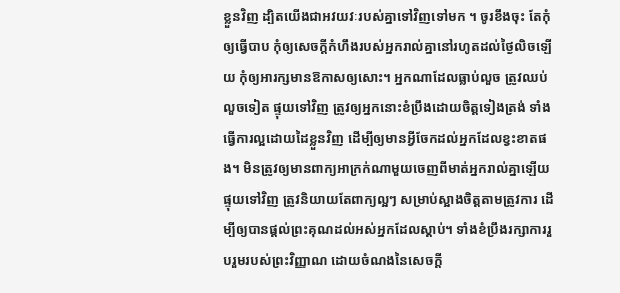ខ្លួនវិញ ដ្បិតយើងជាអវយវៈរបស់គ្នាទៅវិញទៅមក ។ ចូរខឹងចុះ តែកុំឲ្យធ្វើបាប កុំឲ្យសេចក្តីកំហឹងរបស់អ្នករាល់គ្នានៅរហូតដល់ថ្ងៃលិចឡើយ កុំឲ្យអារក្សមានឱកាសឲ្យសោះ។ អ្នកណាដែលធ្លាប់លួច ត្រូវឈប់លួចទៀត ផ្ទុយទៅវិញ ត្រូវឲ្យអ្នកនោះខំប្រឹងដោយចិត្តទៀងត្រង់ ទាំងធ្វើការល្អដោយដៃខ្លួនវិញ ដើម្បីឲ្យមានអ្វីចែកដល់អ្នកដែលខ្វះខាតផង។ មិនត្រូវឲ្យមានពាក្យអាក្រក់ណាមួយចេញពីមាត់អ្នករាល់គ្នាឡើយ ផ្ទុយទៅវិញ ត្រូវនិយាយតែពាក្យល្អៗ សម្រាប់ស្អាងចិត្តតាមត្រូវការ ដើម្បីឲ្យបានផ្តល់ព្រះគុណដល់អស់អ្នកដែលស្តាប់។ ទាំងខំប្រឹងរក្សាការរួបរួមរបស់ព្រះវិញ្ញាណ ដោយចំណងនៃសេចក្ដី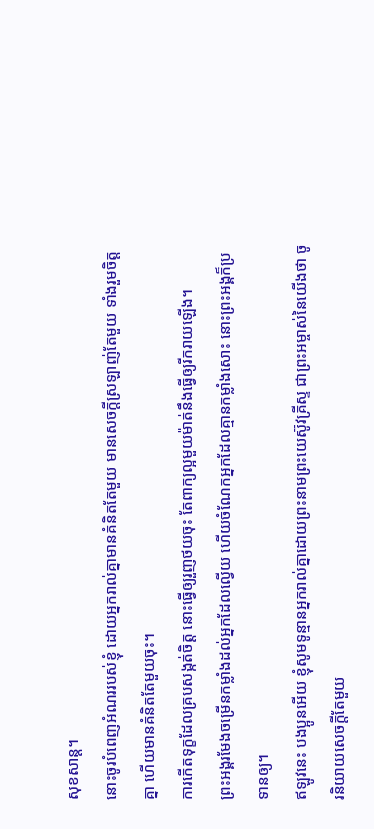សុខសាន្ត។
នោះចូរបំពេញអំណររបស់ខ្ញុំ ដោយអ្នករាល់គ្នាមានគំនិតតែមួយ មានសេចក្ដីស្រឡាញ់តែមួយ ទាំងរួមចិត្តគ្នា ហើយមានគំនិតតែមួយចុះ។
ការកើតទុក្ខដែលគ្របសង្កត់ចិត្ត នោះធ្វើឲ្យរួញថយចុះ តែពាក្យល្អមួយម៉ាត់នឹងធ្វើឲ្យរីករាយឡើង។
ព្រះអង្គរមែងចម្រើនកម្លាំងដល់អ្នកដែលល្វើយ ហើយចំណែកអ្នកដែលគ្មានកម្លាំងសោះ នោះព្រះអង្គក៏ប្រទានឲ្យ។
ឥឡូវនេះ បងប្អូនអើយ ខ្ញុំសូមទូន្មានអ្នករាល់គ្នាដោយព្រះនាមព្រះយេស៊ូវគ្រីស្ទ ជាព្រះអម្ចាស់នៃយើងថា ចូរនិយាយសេចក្តីតែមួយ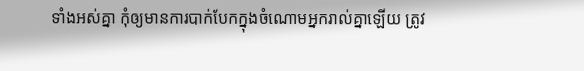ទាំងអស់គ្នា កុំឲ្យមានការបាក់បែកក្នុងចំណោមអ្នករាល់គ្នាឡើយ ត្រូវ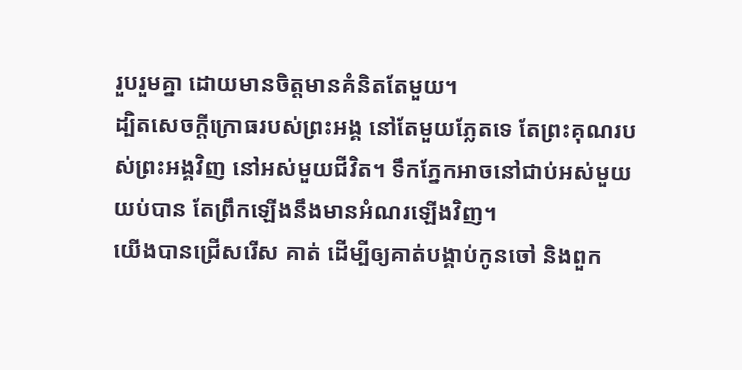រួបរួមគ្នា ដោយមានចិត្តមានគំនិតតែមួយ។
ដ្បិតសេចក្ដីក្រោធរបស់ព្រះអង្គ នៅតែមួយភ្លែតទេ តែព្រះគុណរបស់ព្រះអង្គវិញ នៅអស់មួយជីវិត។ ទឹកភ្នែកអាចនៅជាប់អស់មួយយប់បាន តែព្រឹកឡើងនឹងមានអំណរឡើងវិញ។
យើងបានជ្រើសរើស គាត់ ដើម្បីឲ្យគាត់បង្គាប់កូនចៅ និងពួក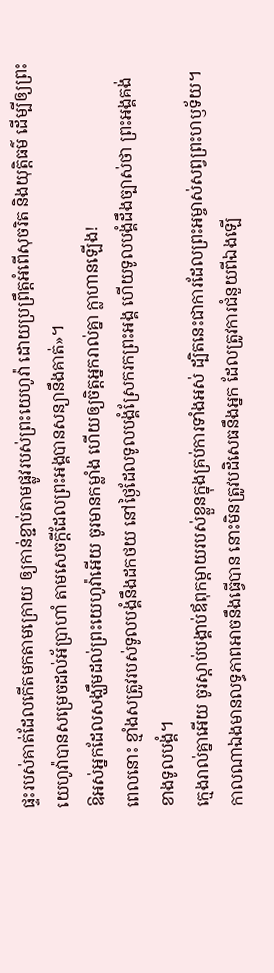ផ្ទះរបស់គាត់ដែលកើតមកតាមក្រោយ ឲ្យកាន់ខ្ជាប់តាមផ្លូវរបស់ព្រះយេហូវ៉ា ដោយប្រព្រឹត្តអំពើសុចរិត និងយុត្តិធម៌ ដើម្បីឲ្យព្រះយេហូវ៉ាបានសម្រេចដល់អ័ប្រាហាំ តាមសេចក្ដីដែលព្រះអង្គបានសន្យានឹងគាត់»។
ឱអស់អ្នកដែលសង្ឃឹមដល់ព្រះយេហូវ៉ាអើយ ចូរមានកម្លាំង ហើយឲ្យចិត្តអ្នករាល់គ្នា ក្លាហានឡើង!
ពេលនោះ ខ្មាំងសត្រូវរបស់ទូលបង្គំនឹងដកថយ នៅថ្ងៃដែលទូលបង្គំស្រែករកព្រះអង្គ ហើយទូលបង្គំដឹងច្បាស់ថា ព្រះអង្គគង់ខាងទូលបង្គំ។
ក្មេងរាល់គ្នាអើយ ចូរស្តាប់បង្គាប់ឪពុកម្តាយរបស់ខ្លួនក្នុងគ្រប់ការទាំងអស់ ដ្បិតនេះជាការដែលព្រះអម្ចាស់សព្វព្រះហឫទ័យ។
កាលណាឯងមានលទ្ធភាពអាចនឹងធ្វើបាន នោះមិនត្រូវបដិសេធនឹងអ្នក ដែលត្រូវការជំនួយពីឯងឡើ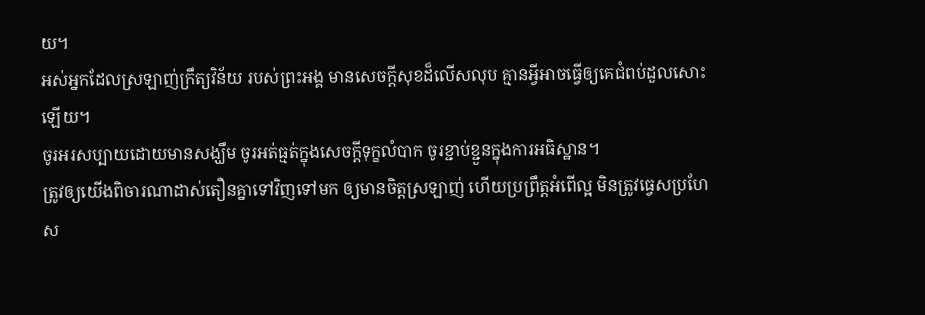យ។
អស់អ្នកដែលស្រឡាញ់ក្រឹត្យវិន័យ របស់ព្រះអង្គ មានសេចក្ដីសុខដ៏លើសលុប គ្មានអ្វីអាចធ្វើឲ្យគេជំពប់ដួលសោះឡើយ។
ចូរអរសប្បាយដោយមានសង្ឃឹម ចូរអត់ធ្មត់ក្នុងសេចក្តីទុក្ខលំបាក ចូរខ្ជាប់ខ្ជួនក្នុងការអធិស្ឋាន។
ត្រូវឲ្យយើងពិចារណាដាស់តឿនគ្នាទៅវិញទៅមក ឲ្យមានចិត្តស្រឡាញ់ ហើយប្រព្រឹត្តអំពើល្អ មិនត្រូវធ្វេសប្រហែស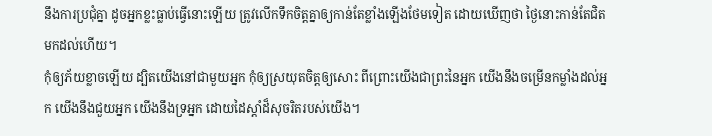នឹងការប្រជុំគ្នា ដូចអ្នកខ្លះធ្លាប់ធ្វើនោះឡើយ ត្រូវលើកទឹកចិត្តគ្នាឲ្យកាន់តែខ្លាំងឡើងថែមទៀត ដោយឃើញថា ថ្ងៃនោះកាន់តែជិតមកដល់ហើយ។
កុំឲ្យភ័យខ្លាចឡើយ ដ្បិតយើងនៅជាមួយអ្នក កុំឲ្យស្រយុតចិត្តឲ្យសោះ ពីព្រោះយើងជាព្រះនៃអ្នក យើងនឹងចម្រើនកម្លាំងដល់អ្នក យើងនឹងជួយអ្នក យើងនឹងទ្រអ្នក ដោយដៃស្តាំដ៏សុចរិតរបស់យើង។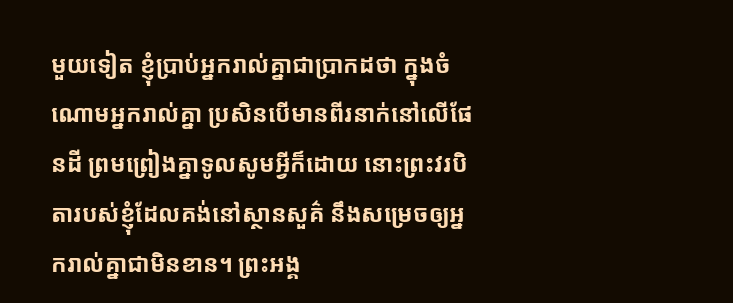មួយទៀត ខ្ញុំប្រាប់អ្នករាល់គ្នាជាប្រាកដថា ក្នុងចំណោមអ្នករាល់គ្នា ប្រសិនបើមានពីរនាក់នៅលើផែនដី ព្រមព្រៀងគ្នាទូលសូមអ្វីក៏ដោយ នោះព្រះវរបិតារបស់ខ្ញុំដែលគង់នៅស្ថានសួគ៌ នឹងសម្រេចឲ្យអ្នករាល់គ្នាជាមិនខាន។ ព្រះអង្គ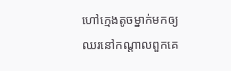ហៅក្មេងតូចម្នាក់មកឲ្យឈរនៅកណ្តាលពួកគេ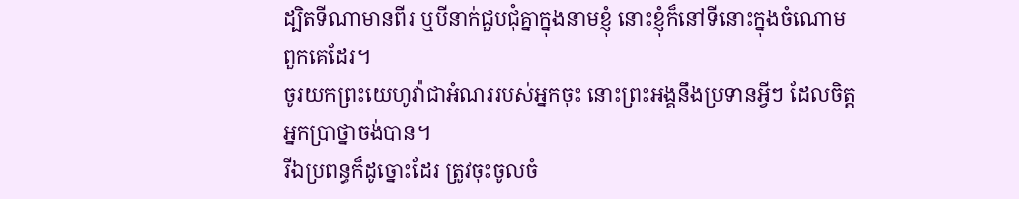ដ្បិតទីណាមានពីរ ឬបីនាក់ជួបជុំគ្នាក្នុងនាមខ្ញុំ នោះខ្ញុំក៏នៅទីនោះក្នុងចំណោមពួកគេដែរ។
ចូរយកព្រះយេហូវ៉ាជាអំណររបស់អ្នកចុះ នោះព្រះអង្គនឹងប្រទានអ្វីៗ ដែលចិត្តអ្នកប្រាថ្នាចង់បាន។
រីឯប្រពន្ធក៏ដូច្នោះដែរ ត្រូវចុះចូលចំ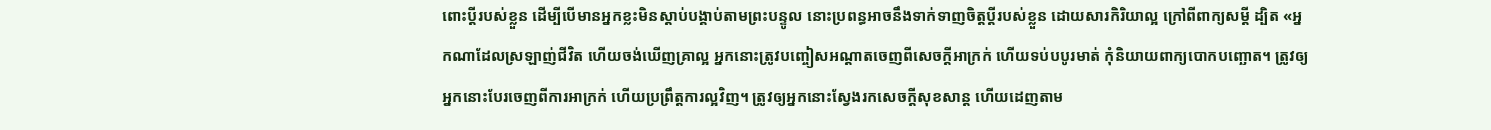ពោះប្តីរបស់ខ្លួន ដើម្បីបើមានអ្នកខ្លះមិនស្តាប់បង្គាប់តាមព្រះបន្ទូល នោះប្រពន្ធអាចនឹងទាក់ទាញចិត្តប្តីរបស់ខ្លួន ដោយសារកិរិយាល្អ ក្រៅពីពាក្យសម្ដី ដ្បិត «អ្នកណាដែលស្រឡាញ់ជីវិត ហើយចង់ឃើញគ្រាល្អ អ្នកនោះត្រូវបញ្ចៀសអណ្តាតចេញពីសេចក្តីអាក្រក់ ហើយទប់បបូរមាត់ កុំនិយាយពាក្យបោកបញ្ឆោត។ ត្រូវឲ្យអ្នកនោះបែរចេញពីការអាក្រក់ ហើយប្រព្រឹត្តការល្អវិញ។ ត្រូវឲ្យអ្នកនោះស្វែងរកសេចក្ដីសុខសាន្ដ ហើយដេញតាម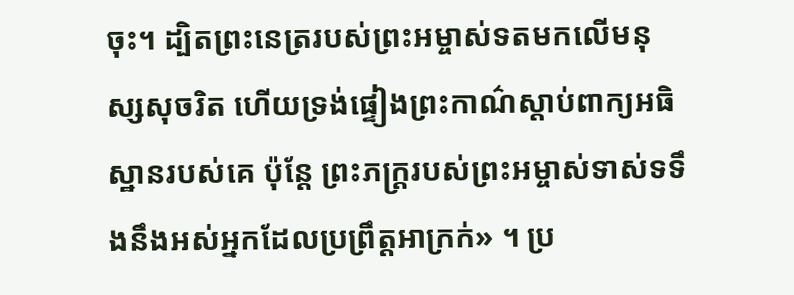ចុះ។ ដ្បិតព្រះនេត្ររបស់ព្រះអម្ចាស់ទតមកលើមនុស្សសុចរិត ហើយទ្រង់ផ្ទៀងព្រះកាណ៌ស្តាប់ពាក្យអធិស្ឋានរបស់គេ ប៉ុន្តែ ព្រះភក្ត្ររបស់ព្រះអម្ចាស់ទាស់ទទឹងនឹងអស់អ្នកដែលប្រព្រឹត្តអាក្រក់» ។ ប្រ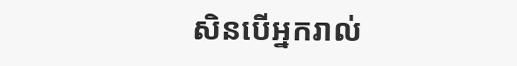សិនបើអ្នករាល់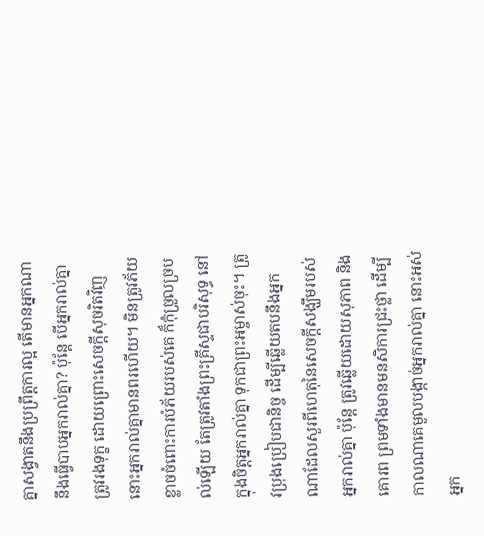គ្នាសង្វាតនឹងប្រព្រឹត្តការល្អ តើមានអ្នកណានឹងធ្វើបាបអ្នករាល់គ្នា? ប៉ុន្តែ បើអ្នករាល់គ្នាត្រូវរងទុក្ខ ដោយព្រោះសេចក្តីសុចរិតវិញ នោះអ្នករាល់គ្នាមានពរហើយ។ មិនត្រូវភ័យខ្លាចចំពោះការបំភ័យរបស់គេ ក៏កុំច្រួលច្របល់ឡើយ តែត្រូវតាំងព្រះគ្រីស្ទជាបរិសុទ្ធ នៅក្នុងចិត្តអ្នករាល់គ្នា ទុកជាព្រះអម្ចាស់ចុះ។ ត្រូវប្រុងប្រៀបជានិច្ច ដើម្បីឆ្លើយតបនឹងអ្នកណាដែលសួរពីហេតុនៃសេចក្តីសង្ឃឹមរបស់អ្នករាល់គ្នា ប៉ុន្តែ ត្រូវឆ្លើយដោយសុភាព និងគោរព ព្រមទាំងមានមនសិការជ្រះថ្លា ដើម្បីកាលណាគេមួលបង្កាច់អ្នករាល់គ្នា នោះអស់អ្នក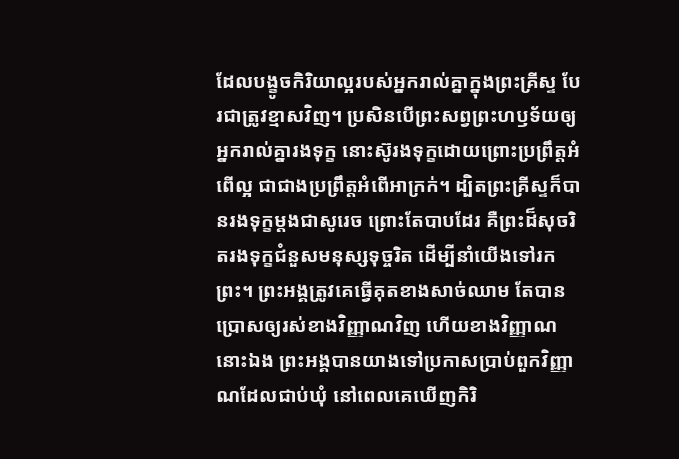ដែលបង្ខូចកិរិយាល្អរបស់អ្នករាល់គ្នាក្នុងព្រះគ្រីស្ទ បែរជាត្រូវខ្មាសវិញ។ ប្រសិនបើព្រះសព្វព្រះហឫទ័យឲ្យអ្នករាល់គ្នារងទុក្ខ នោះស៊ូរងទុក្ខដោយព្រោះប្រព្រឹត្តអំពើល្អ ជាជាងប្រព្រឹត្តអំពើអាក្រក់។ ដ្បិតព្រះគ្រីស្ទក៏បានរងទុក្ខម្តងជាសូរេច ព្រោះតែបាបដែរ គឺព្រះដ៏សុចរិតរងទុក្ខជំនួសមនុស្សទុច្ចរិត ដើម្បីនាំយើងទៅរកព្រះ។ ព្រះអង្គត្រូវគេធ្វើគុតខាងសាច់ឈាម តែបានប្រោសឲ្យរស់ខាងវិញ្ញាណវិញ ហើយខាងវិញ្ញាណនោះឯង ព្រះអង្គបានយាងទៅប្រកាសប្រាប់ពួកវិញ្ញាណដែលជាប់ឃុំ នៅពេលគេឃើញកិរិ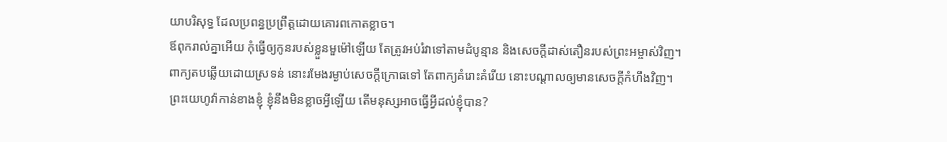យាបរិសុទ្ធ ដែលប្រពន្ធប្រព្រឹត្តដោយគោរពកោតខ្លាច។
ឪពុករាល់គ្នាអើយ កុំធ្វើឲ្យកូនរបស់ខ្លួនមួម៉ៅឡើយ តែត្រូវអប់រំវាទៅតាមដំបូន្មាន និងសេចក្តីដាស់តឿនរបស់ព្រះអម្ចាស់វិញ។
ពាក្យតបឆ្លើយដោយស្រទន់ នោះរមែងរម្ងាប់សេចក្ដីក្រោធទៅ តែពាក្យគំរោះគំរើយ នោះបណ្ដាលឲ្យមានសេចក្ដីកំហឹងវិញ។
ព្រះយេហូវ៉ាកាន់ខាងខ្ញុំ ខ្ញុំនឹងមិនខ្លាចអ្វីឡើយ តើមនុស្សអាចធ្វើអ្វីដល់ខ្ញុំបាន?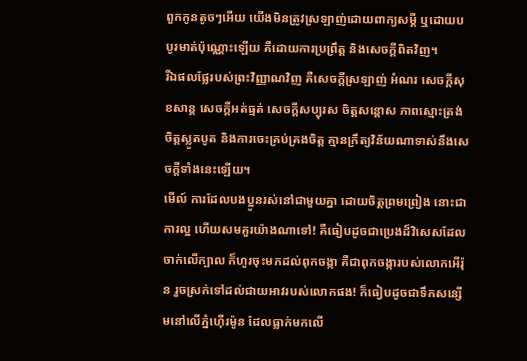ពួកកូនតូចៗអើយ យើងមិនត្រូវស្រឡាញ់ដោយពាក្យសម្ដី ឬដោយបបូរមាត់ប៉ុណ្ណោះឡើយ គឺដោយការប្រព្រឹត្ត និងសេចក្ដីពិតវិញ។
រីឯផលផ្លែរបស់ព្រះវិញ្ញាណវិញ គឺសេចក្ដីស្រឡាញ់ អំណរ សេចក្ដីសុខសាន្ត សេចក្ដីអត់ធ្មត់ សេចក្ដីសប្បុរស ចិត្តសន្ដោស ភាពស្មោះត្រង់ ចិត្តស្លូតបូត និងការចេះគ្រប់គ្រងចិត្ត គ្មានក្រឹត្យវិន័យណាទាស់នឹងសេចក្ដីទាំងនេះឡើយ។
មើល៍ ការដែលបងប្អូនរស់នៅជាមួយគ្នា ដោយចិត្តព្រមព្រៀង នោះជាការល្អ ហើយសមគួរយ៉ាងណាទៅ! គឺធៀបដូចជាប្រេងដ៏វិសេសដែលចាក់លើក្បាល ក៏ហូរចុះមកដល់ពុកចង្កា គឺជាពុកចង្ការបស់លោកអើរ៉ុន រួចស្រក់ទៅដល់ជាយអាវរបស់លោកផង! ក៏ធៀបដូចជាទឹកសន្សើមនៅលើភ្នំហ៊ើរម៉ូន ដែលធ្លាក់មកលើ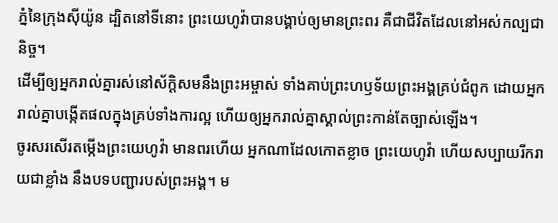ភ្នំនៃក្រុងស៊ីយ៉ូន ដ្បិតនៅទីនោះ ព្រះយេហូវ៉ាបានបង្គាប់ឲ្យមានព្រះពរ គឺជាជីវិតដែលនៅអស់កល្បជានិច្ច។
ដើម្បីឲ្យអ្នករាល់គ្នារស់នៅស័ក្ដិសមនឹងព្រះអម្ចាស់ ទាំងគាប់ព្រះហឫទ័យព្រះអង្គគ្រប់ជំពូក ដោយអ្នករាល់គ្នាបង្កើតផលក្នុងគ្រប់ទាំងការល្អ ហើយឲ្យអ្នករាល់គ្នាស្គាល់ព្រះកាន់តែច្បាស់ឡើង។
ចូរសរសើរតម្កើងព្រះយេហូវ៉ា មានពរហើយ អ្នកណាដែលកោតខ្លាច ព្រះយេហូវ៉ា ហើយសប្បាយរីករាយជាខ្លាំង នឹងបទបញ្ជារបស់ព្រះអង្គ។ ម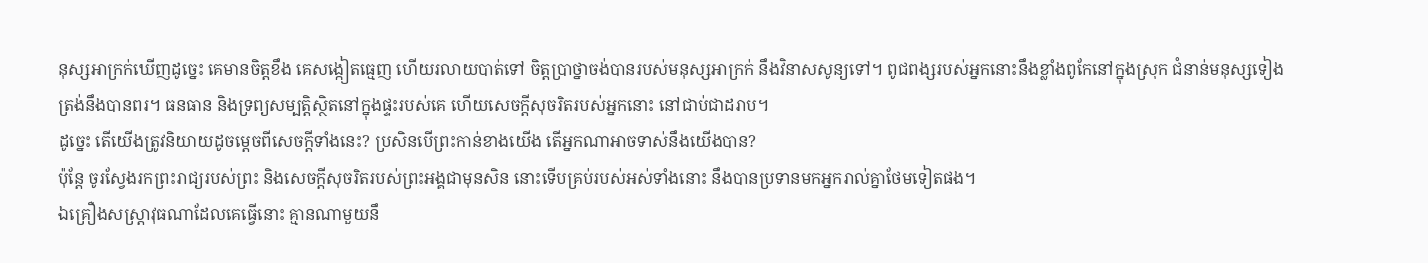នុស្សអាក្រក់ឃើញដូច្នេះ គេមានចិត្តខឹង គេសង្កៀតធ្មេញ ហើយរលាយបាត់ទៅ ចិត្តប្រាថ្នាចង់បានរបស់មនុស្សអាក្រក់ នឹងវិនាសសូន្យទៅ។ ពូជពង្សរបស់អ្នកនោះនឹងខ្លាំងពូកែនៅក្នុងស្រុក ជំនាន់មនុស្សទៀងត្រង់នឹងបានពរ។ ធនធាន និងទ្រព្យសម្បត្តិស្ថិតនៅក្នុងផ្ទះរបស់គេ ហើយសេចក្ដីសុចរិតរបស់អ្នកនោះ នៅជាប់ជាដរាប។
ដូច្នេះ តើយើងត្រូវនិយាយដូចម្តេចពីសេចក្តីទាំងនេះ? ប្រសិនបើព្រះកាន់ខាងយើង តើអ្នកណាអាចទាស់នឹងយើងបាន?
ប៉ុន្តែ ចូរស្វែងរកព្រះរាជ្យរបស់ព្រះ និងសេចក្តីសុចរិតរបស់ព្រះអង្គជាមុនសិន នោះទើបគ្រប់របស់អស់ទាំងនោះ នឹងបានប្រទានមកអ្នករាល់គ្នាថែមទៀតផង។
ឯគ្រឿងសស្ត្រាវុធណាដែលគេធ្វើនោះ គ្មានណាមួយនឹ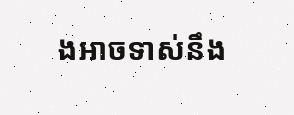ងអាចទាស់នឹង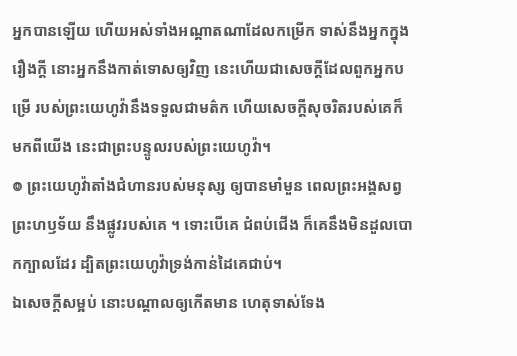អ្នកបានឡើយ ហើយអស់ទាំងអណ្ដាតណាដែលកម្រើក ទាស់នឹងអ្នកក្នុងរឿងក្តី នោះអ្នកនឹងកាត់ទោសឲ្យវិញ នេះហើយជាសេចក្ដីដែលពួកអ្នកបម្រើ របស់ព្រះយេហូវ៉ានឹងទទួលជាមត៌ក ហើយសេចក្ដីសុចរិតរបស់គេក៏មកពីយើង នេះជាព្រះបន្ទូលរបស់ព្រះយេហូវ៉ា។
៙ ព្រះយេហូវ៉ាតាំងជំហានរបស់មនុស្ស ឲ្យបានមាំមួន ពេលព្រះអង្គសព្វព្រះហឫទ័យ នឹងផ្លូវរបស់គេ ។ ទោះបើគេ ជំពប់ជើង ក៏គេនឹងមិនដួលបោកក្បាលដែរ ដ្បិតព្រះយេហូវ៉ាទ្រង់កាន់ដៃគេជាប់។
ឯសេចក្ដីសម្អប់ នោះបណ្ដាលឲ្យកើតមាន ហេតុទាស់ទែង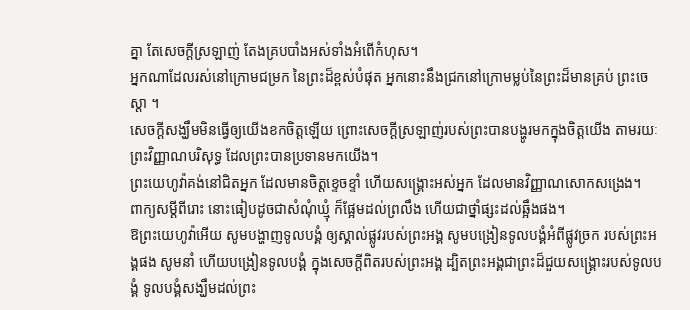គ្នា តែសេចក្ដីស្រឡាញ់ តែងគ្របបាំងអស់ទាំងអំពើកំហុស។
អ្នកណាដែលរស់នៅក្រោមជម្រក នៃព្រះដ៏ខ្ពស់បំផុត អ្នកនោះនឹងជ្រកនៅក្រោមម្លប់នៃព្រះដ៏មានគ្រប់ ព្រះចេស្តា ។
សេចក្តីសង្ឃឹមមិនធ្វើឲ្យយើងខកចិត្តឡើយ ព្រោះសេចក្តីស្រឡាញ់របស់ព្រះបានបង្ហូរមកក្នុងចិត្តយើង តាមរយៈព្រះវិញ្ញាណបរិសុទ្ធ ដែលព្រះបានប្រទានមកយើង។
ព្រះយេហូវ៉ាគង់នៅជិតអ្នក ដែលមានចិត្តខ្ទេចខ្ទាំ ហើយសង្គ្រោះអស់អ្នក ដែលមានវិញ្ញាណសោកសង្រេង។
ពាក្យសម្ដីពីរោះ នោះធៀបដូចជាសំណុំឃ្មុំ ក៏ផ្អែមដល់ព្រលឹង ហើយជាថ្នាំផ្សះដល់ឆ្អឹងផង។
ឱព្រះយេហូវ៉ាអើយ សូមបង្ហាញទូលបង្គំ ឲ្យស្គាល់ផ្លូវរបស់ព្រះអង្គ សូមបង្រៀនទូលបង្គំអំពីផ្លូវច្រក របស់ព្រះអង្គផង សូមនាំ ហើយបង្រៀនទូលបង្គំ ក្នុងសេចក្ដីពិតរបស់ព្រះអង្គ ដ្បិតព្រះអង្គជាព្រះដ៏ជួយសង្គ្រោះរបស់ទូលបង្គំ ទូលបង្គំសង្ឃឹមដល់ព្រះ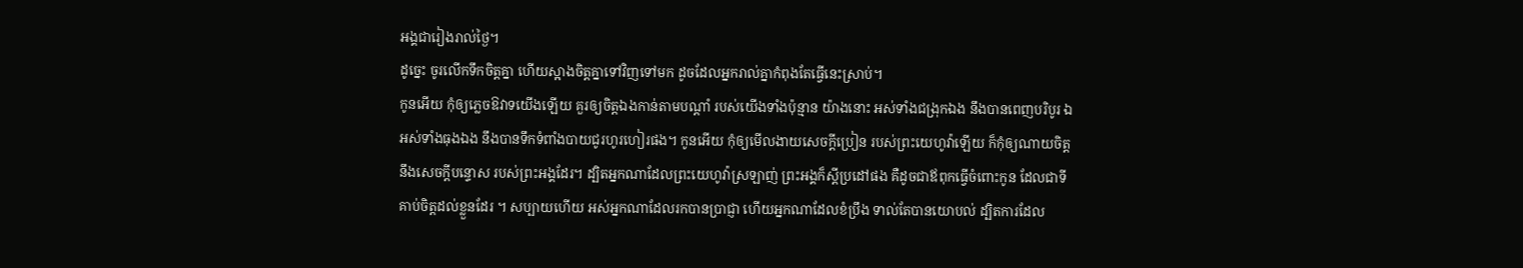អង្គជារៀងរាល់ថ្ងៃ។
ដូច្នេះ ចូរលើកទឹកចិត្តគ្នា ហើយស្អាងចិត្តគ្នាទៅវិញទៅមក ដូចដែលអ្នករាល់គ្នាកំពុងតែធ្វើនេះស្រាប់។
កូនអើយ កុំឲ្យភ្លេចឱវាទយើងឡើយ គួរឲ្យចិត្តឯងកាន់តាមបណ្ដាំ របស់យើងទាំងប៉ុន្មាន យ៉ាងនោះ អស់ទាំងជង្រុកឯង នឹងបានពេញបរិបូរ ឯអស់ទាំងធុងឯង នឹងបានទឹកទំពាំងបាយជូរហូរហៀរផង។ កូនអើយ កុំឲ្យមើលងាយសេចក្ដីប្រៀន របស់ព្រះយេហូវ៉ាឡើយ ក៏កុំឲ្យណាយចិត្តនឹងសេចក្ដីបន្ទោស របស់ព្រះអង្គដែរ។ ដ្បិតអ្នកណាដែលព្រះយេហូវ៉ាស្រឡាញ់ ព្រះអង្គក៏ស្តីប្រដៅផង គឺដូចជាឪពុកធ្វើចំពោះកូន ដែលជាទីគាប់ចិត្តដល់ខ្លួនដែរ ។ សប្បាយហើយ អស់អ្នកណាដែលរកបានប្រាជ្ញា ហើយអ្នកណាដែលខំប្រឹង ទាល់តែបានយោបល់ ដ្បិតការដែល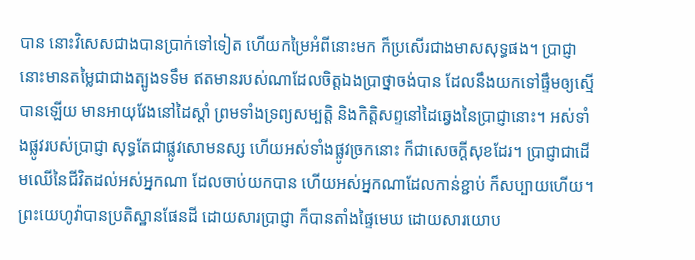បាន នោះវិសេសជាងបានប្រាក់ទៅទៀត ហើយកម្រៃអំពីនោះមក ក៏ប្រសើរជាងមាសសុទ្ធផង។ ប្រាជ្ញានោះមានតម្លៃជាជាងត្បូងទទឹម ឥតមានរបស់ណាដែលចិត្តឯងប្រាថ្នាចង់បាន ដែលនឹងយកទៅផ្ទឹមឲ្យស្មើបានឡើយ មានអាយុវែងនៅដៃស្តាំ ព្រមទាំងទ្រព្យសម្បត្តិ និងកិត្តិសព្ទនៅដៃឆ្វេងនៃប្រាជ្ញានោះ។ អស់ទាំងផ្លូវរបស់ប្រាជ្ញា សុទ្ធតែជាផ្លូវសោមនស្ស ហើយអស់ទាំងផ្លូវច្រកនោះ ក៏ជាសេចក្ដីសុខដែរ។ ប្រាជ្ញាជាដើមឈើនៃជីវិតដល់អស់អ្នកណា ដែលចាប់យកបាន ហើយអស់អ្នកណាដែលកាន់ខ្ជាប់ ក៏សប្បាយហើយ។ ព្រះយេហូវ៉ាបានប្រតិស្ឋានផែនដី ដោយសារប្រាជ្ញា ក៏បានតាំងផ្ទៃមេឃ ដោយសារយោប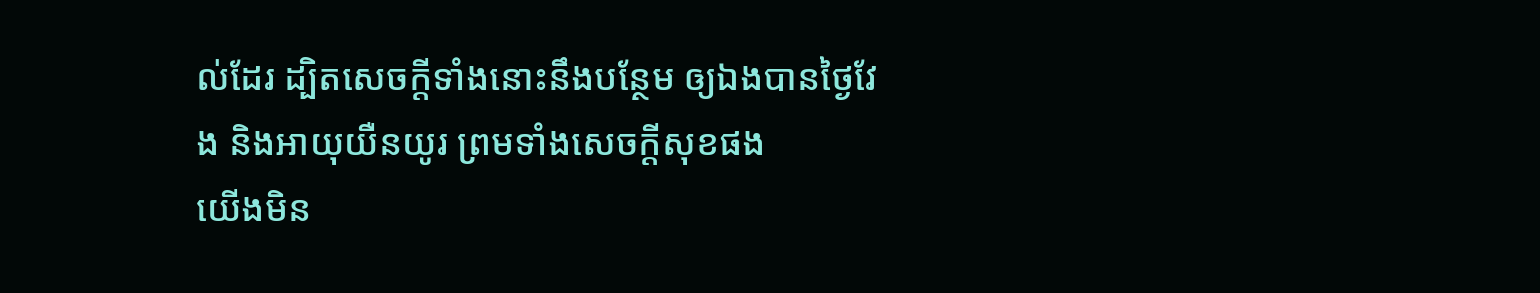ល់ដែរ ដ្បិតសេចក្ដីទាំងនោះនឹងបន្ថែម ឲ្យឯងបានថ្ងៃវែង និងអាយុយឺនយូរ ព្រមទាំងសេចក្ដីសុខផង
យើងមិន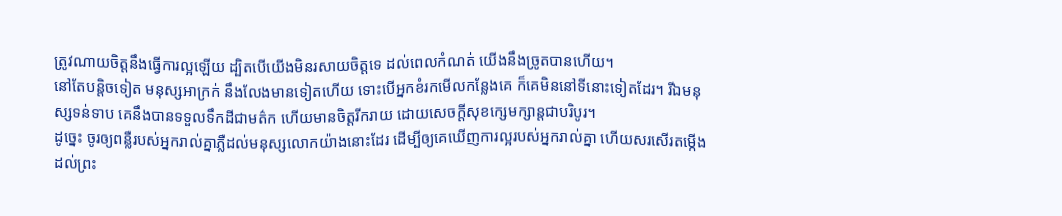ត្រូវណាយចិត្តនឹងធ្វើការល្អឡើយ ដ្បិតបើយើងមិនរសាយចិត្តទេ ដល់ពេលកំណត់ យើងនឹងច្រូតបានហើយ។
នៅតែបន្តិចទៀត មនុស្សអាក្រក់ នឹងលែងមានទៀតហើយ ទោះបើអ្នកខំរកមើលកន្លែងគេ ក៏គេមិននៅទីនោះទៀតដែរ។ រីឯមនុស្សទន់ទាប គេនឹងបានទទួលទឹកដីជាមត៌ក ហើយមានចិត្តរីករាយ ដោយសេចក្ដីសុខក្សេមក្សាន្តជាបរិបូរ។
ដូច្នេះ ចូរឲ្យពន្លឺរបស់អ្នករាល់គ្នាភ្លឺដល់មនុស្សលោកយ៉ាងនោះដែរ ដើម្បីឲ្យគេឃើញការល្អរបស់អ្នករាល់គ្នា ហើយសរសើរតម្កើងដល់ព្រះ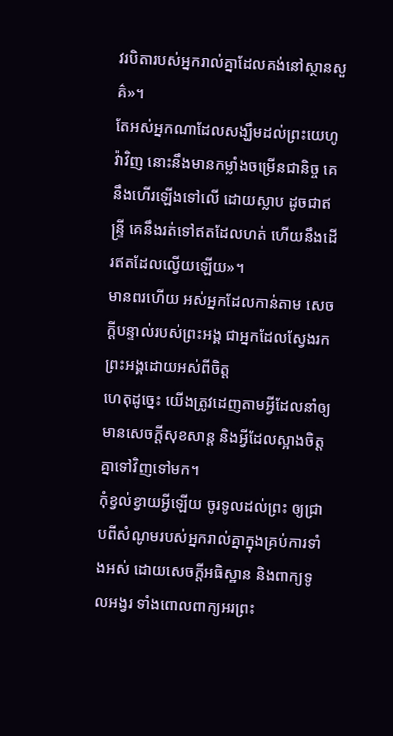វរបិតារបស់អ្នករាល់គ្នាដែលគង់នៅស្ថានសួគ៌»។
តែអស់អ្នកណាដែលសង្ឃឹមដល់ព្រះយេហូវ៉ាវិញ នោះនឹងមានកម្លាំងចម្រើនជានិច្ច គេនឹងហើរឡើងទៅលើ ដោយស្លាប ដូចជាឥន្ទ្រី គេនឹងរត់ទៅឥតដែលហត់ ហើយនឹងដើរឥតដែលល្វើយឡើយ»។
មានពរហើយ អស់អ្នកដែលកាន់តាម សេចក្ដីបន្ទាល់របស់ព្រះអង្គ ជាអ្នកដែលស្វែងរកព្រះអង្គដោយអស់ពីចិត្ត
ហេតុដូច្នេះ យើងត្រូវដេញតាមអ្វីដែលនាំឲ្យមានសេចក្ដីសុខសាន្ត និងអ្វីដែលស្អាងចិត្តគ្នាទៅវិញទៅមក។
កុំខ្វល់ខ្វាយអ្វីឡើយ ចូរទូលដល់ព្រះ ឲ្យជ្រាបពីសំណូមរបស់អ្នករាល់គ្នាក្នុងគ្រប់ការទាំងអស់ ដោយសេចក្ដីអធិស្ឋាន និងពាក្យទូលអង្វរ ទាំងពោលពាក្យអរព្រះ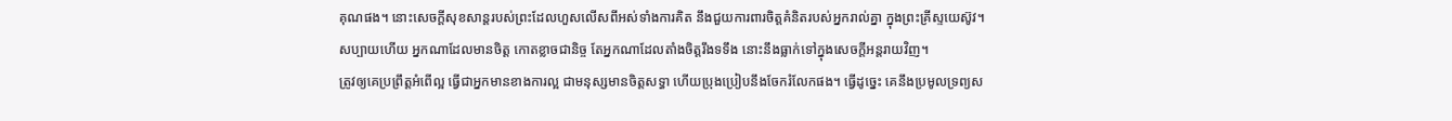គុណផង។ នោះសេចក្ដីសុខសាន្តរបស់ព្រះដែលហួសលើសពីអស់ទាំងការគិត នឹងជួយការពារចិត្តគំនិតរបស់អ្នករាល់គ្នា ក្នុងព្រះគ្រីស្ទយេស៊ូវ។
សប្បាយហើយ អ្នកណាដែលមានចិត្ត កោតខ្លាចជានិច្ច តែអ្នកណាដែលតាំងចិត្តរឹងទទឹង នោះនឹងធ្លាក់ទៅក្នុងសេចក្ដីអន្តរាយវិញ។
ត្រូវឲ្យគេប្រព្រឹត្តអំពើល្អ ធ្វើជាអ្នកមានខាងការល្អ ជាមនុស្សមានចិត្តសទ្ធា ហើយប្រុងប្រៀបនឹងចែករំលែកផង។ ធ្វើដូច្នេះ គេនឹងប្រមូលទ្រព្យស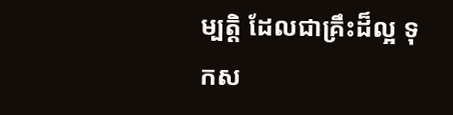ម្បត្ដិ ដែលជាគ្រឹះដ៏ល្អ ទុកស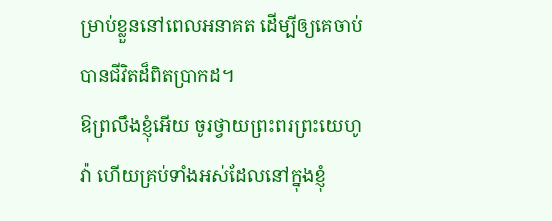ម្រាប់ខ្លួននៅពេលអនាគត ដើម្បីឲ្យគេចាប់បានជីវិតដ៏ពិតប្រាកដ។
ឱព្រលឹងខ្ញុំអើយ ចូរថ្វាយព្រះពរព្រះយេហូវ៉ា ហើយគ្រប់ទាំងអស់ដែលនៅក្នុងខ្ញុំ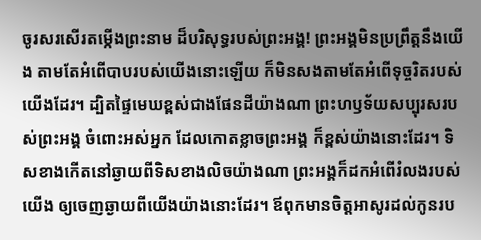ចូរសរសើរតម្កើងព្រះនាម ដ៏បរិសុទ្ធរបស់ព្រះអង្គ! ព្រះអង្គមិនប្រព្រឹត្តនឹងយើង តាមតែអំពើបាបរបស់យើងនោះឡើយ ក៏មិនសងតាមតែអំពើទុច្ចរិតរបស់យើងដែរ។ ដ្បិតផ្ទៃមេឃខ្ពស់ជាងផែនដីយ៉ាងណា ព្រះហឫទ័យសប្បុរសរបស់ព្រះអង្គ ចំពោះអស់អ្នក ដែលកោតខ្លាចព្រះអង្គ ក៏ខ្ពស់យ៉ាងនោះដែរ។ ទិសខាងកើតនៅឆ្ងាយពីទិសខាងលិចយ៉ាងណា ព្រះអង្គក៏ដកអំពើរំលងរបស់យើង ឲ្យចេញឆ្ងាយពីយើងយ៉ាងនោះដែរ។ ឪពុកមានចិត្តអាសូរដល់កូនរប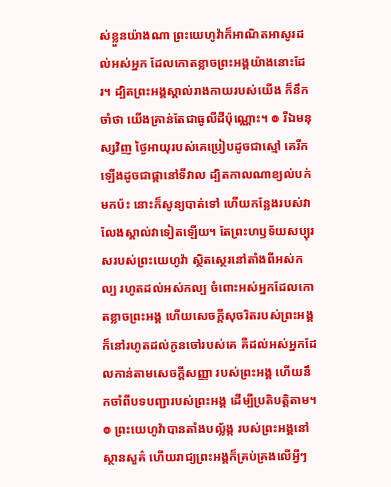ស់ខ្លួនយ៉ាងណា ព្រះយេហូវ៉ាក៏អាណិតអាសូរដល់អស់អ្នក ដែលកោតខ្លាចព្រះអង្គយ៉ាងនោះដែរ។ ដ្បិតព្រះអង្គស្គាល់រាងកាយរបស់យើង ក៏នឹកចាំថា យើងគ្រាន់តែជាធូលីដីប៉ុណ្ណោះ។ ៙ រីឯមនុស្សវិញ ថ្ងៃអាយុរបស់គេប្រៀបដូចជាស្មៅ គេរីកឡើងដូចជាផ្កានៅទីវាល ដ្បិតកាលណាខ្យល់បក់មកប៉ះ នោះក៏សូន្យបាត់ទៅ ហើយកន្លែងរបស់វា លែងស្គាល់វាទៀតឡើយ។ តែព្រះហឫទ័យសប្បុរសរបស់ព្រះយេហូវ៉ា ស្ថិតស្ថេរនៅតាំងពីអស់កល្ប រហូតដល់អស់កល្ប ចំពោះអស់អ្នកដែលកោតខ្លាចព្រះអង្គ ហើយសេចក្ដីសុចរិតរបស់ព្រះអង្គ ក៏នៅរហូតដល់កូនចៅរបស់គេ គឺដល់អស់អ្នកដែលកាន់តាមសេចក្ដីសញ្ញា របស់ព្រះអង្គ ហើយនឹកចាំពីបទបញ្ជារបស់ព្រះអង្គ ដើម្បីប្រតិបត្តិតាម។ ៙ ព្រះយេហូវ៉ាបានតាំងបល្ល័ង្ក របស់ព្រះអង្គនៅស្ថានសួគ៌ ហើយរាជ្យព្រះអង្គក៏គ្រប់គ្រងលើអ្វីៗ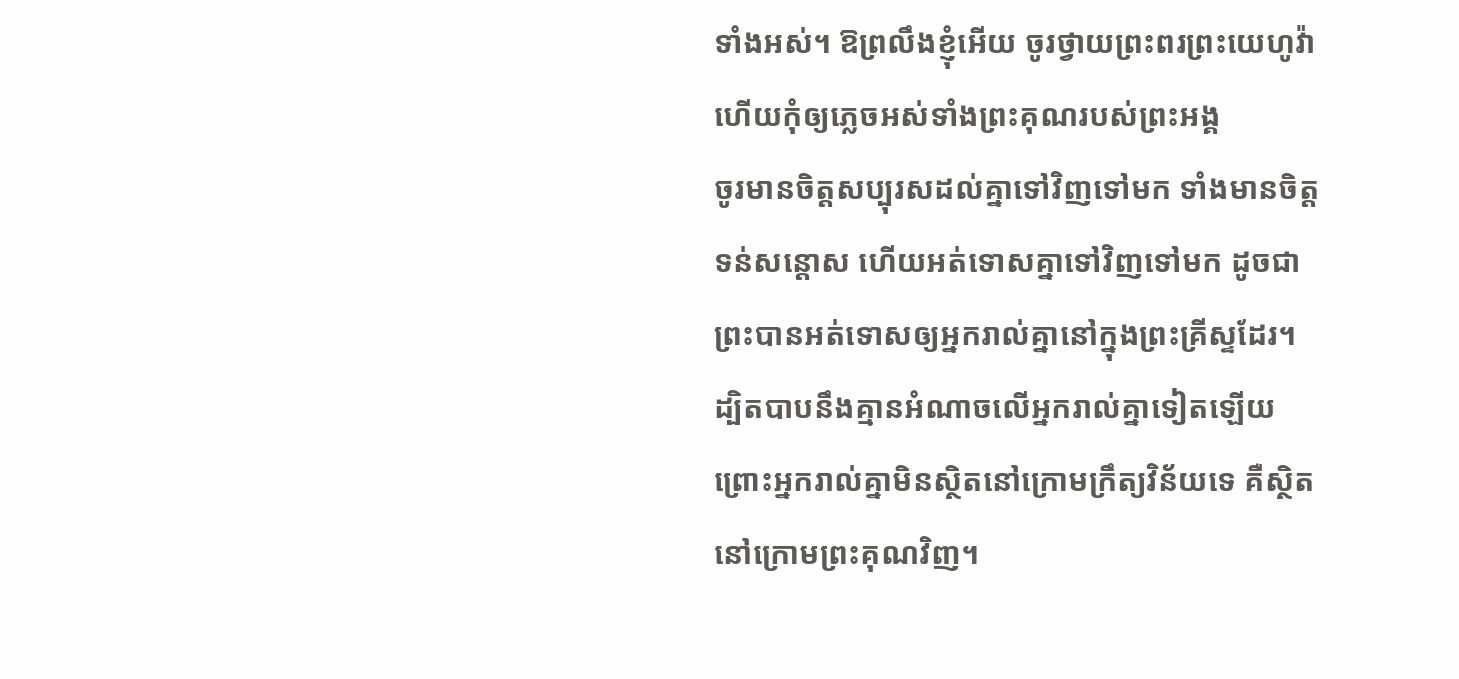ទាំងអស់។ ឱព្រលឹងខ្ញុំអើយ ចូរថ្វាយព្រះពរព្រះយេហូវ៉ា ហើយកុំឲ្យភ្លេចអស់ទាំងព្រះគុណរបស់ព្រះអង្គ
ចូរមានចិត្តសប្បុរសដល់គ្នាទៅវិញទៅមក ទាំងមានចិត្តទន់សន្តោស ហើយអត់ទោសគ្នាទៅវិញទៅមក ដូចជាព្រះបានអត់ទោសឲ្យអ្នករាល់គ្នានៅក្នុងព្រះគ្រីស្ទដែរ។
ដ្បិតបាបនឹងគ្មានអំណាចលើអ្នករាល់គ្នាទៀតឡើយ ព្រោះអ្នករាល់គ្នាមិនស្ថិតនៅក្រោមក្រឹត្យវិន័យទេ គឺស្ថិតនៅក្រោមព្រះគុណវិញ។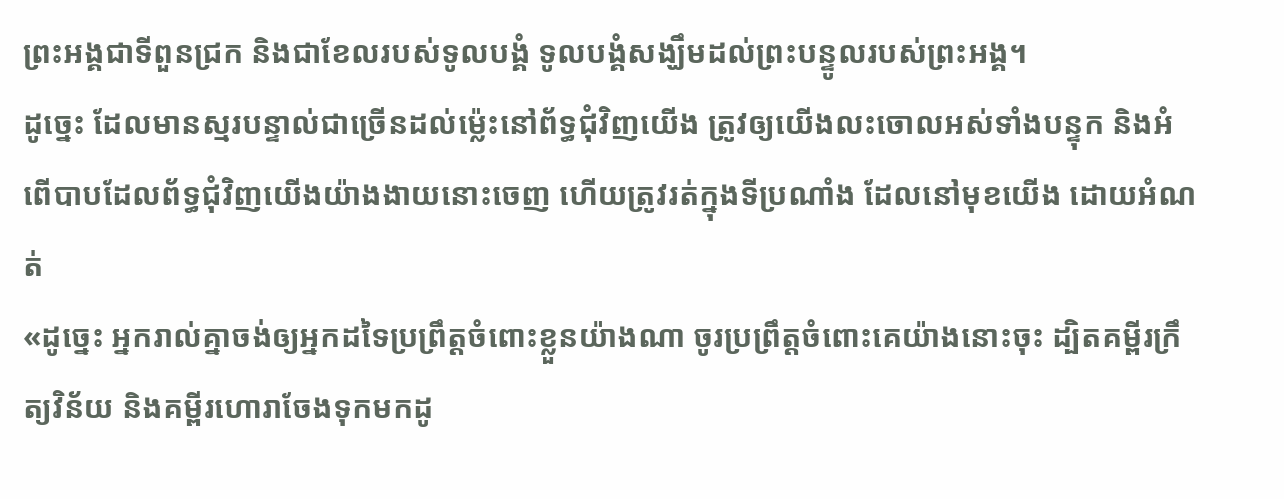ព្រះអង្គជាទីពួនជ្រក និងជាខែលរបស់ទូលបង្គំ ទូលបង្គំសង្ឃឹមដល់ព្រះបន្ទូលរបស់ព្រះអង្គ។
ដូច្នេះ ដែលមានស្មរបន្ទាល់ជាច្រើនដល់ម៉្លេះនៅព័ទ្ធជុំវិញយើង ត្រូវឲ្យយើងលះចោលអស់ទាំងបន្ទុក និងអំពើបាបដែលព័ទ្ធជុំវិញយើងយ៉ាងងាយនោះចេញ ហើយត្រូវរត់ក្នុងទីប្រណាំង ដែលនៅមុខយើង ដោយអំណត់
«ដូច្នេះ អ្នករាល់គ្នាចង់ឲ្យអ្នកដទៃប្រព្រឹត្តចំពោះខ្លួនយ៉ាងណា ចូរប្រព្រឹត្តចំពោះគេយ៉ាងនោះចុះ ដ្បិតគម្ពីរក្រឹត្យវិន័យ និងគម្ពីរហោរាចែងទុកមកដូ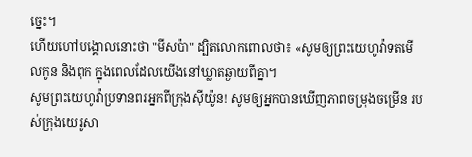ច្នេះ។
ហើយហៅបង្គោលនោះថា "មីសប៉ា" ដ្បិតលោកពោលថា៖ «សូមឲ្យព្រះយេហូវ៉ាទតមើលកូន និងពុក ក្នុងពេលដែលយើងនៅឃ្លាតឆ្ងាយពីគ្នា។
សូមព្រះយេហូវ៉ាប្រទានពរអ្នកពីក្រុងស៊ីយ៉ូន! សូមឲ្យអ្នកបានឃើញភាពចម្រុងចម្រើន របស់ក្រុងយេរូសា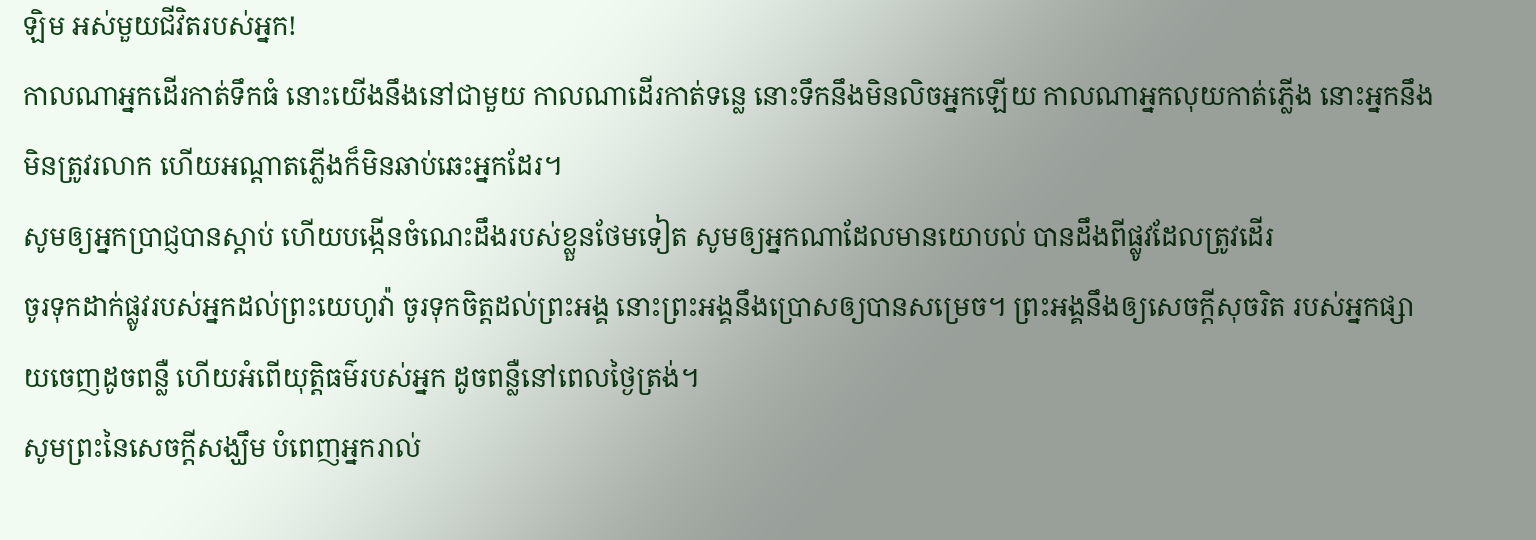ឡិម អស់មួយជីវិតរបស់អ្នក!
កាលណាអ្នកដើរកាត់ទឹកធំ នោះយើងនឹងនៅជាមួយ កាលណាដើរកាត់ទន្លេ នោះទឹកនឹងមិនលិចអ្នកឡើយ កាលណាអ្នកលុយកាត់ភ្លើង នោះអ្នកនឹងមិនត្រូវរលាក ហើយអណ្ដាតភ្លើងក៏មិនឆាប់ឆេះអ្នកដែរ។
សូមឲ្យអ្នកប្រាជ្ញបានស្តាប់ ហើយបង្កើនចំណេះដឹងរបស់ខ្លួនថែមទៀត សូមឲ្យអ្នកណាដែលមានយោបល់ បានដឹងពីផ្លូវដែលត្រូវដើរ
ចូរទុកដាក់ផ្លូវរបស់អ្នកដល់ព្រះយេហូវ៉ា ចូរទុកចិត្តដល់ព្រះអង្គ នោះព្រះអង្គនឹងប្រោសឲ្យបានសម្រេច។ ព្រះអង្គនឹងឲ្យសេចក្ដីសុចរិត របស់អ្នកផ្សាយចេញដូចពន្លឺ ហើយអំពើយុត្តិធម៌របស់អ្នក ដូចពន្លឺនៅពេលថ្ងៃត្រង់។
សូមព្រះនៃសេចក្តីសង្ឃឹម បំពេញអ្នករាល់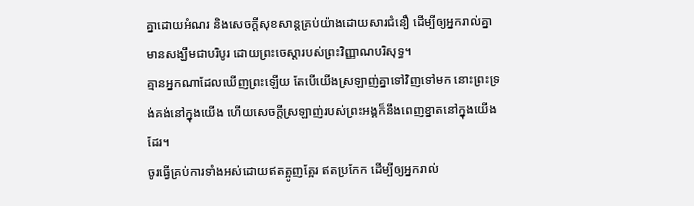គ្នាដោយអំណរ និងសេចក្តីសុខសាន្តគ្រប់យ៉ាងដោយសារជំនឿ ដើម្បីឲ្យអ្នករាល់គ្នាមានសង្ឃឹមជាបរិបូរ ដោយព្រះចេស្តារបស់ព្រះវិញ្ញាណបរិសុទ្ធ។
គ្មានអ្នកណាដែលឃើញព្រះឡើយ តែបើយើងស្រឡាញ់គ្នាទៅវិញទៅមក នោះព្រះទ្រង់គង់នៅក្នុងយើង ហើយសេចក្ដីស្រឡាញ់របស់ព្រះអង្គក៏នឹងពេញខ្នាតនៅក្នុងយើងដែរ។
ចូរធ្វើគ្រប់ការទាំងអស់ដោយឥតត្អូញត្អែរ ឥតប្រកែក ដើម្បីឲ្យអ្នករាល់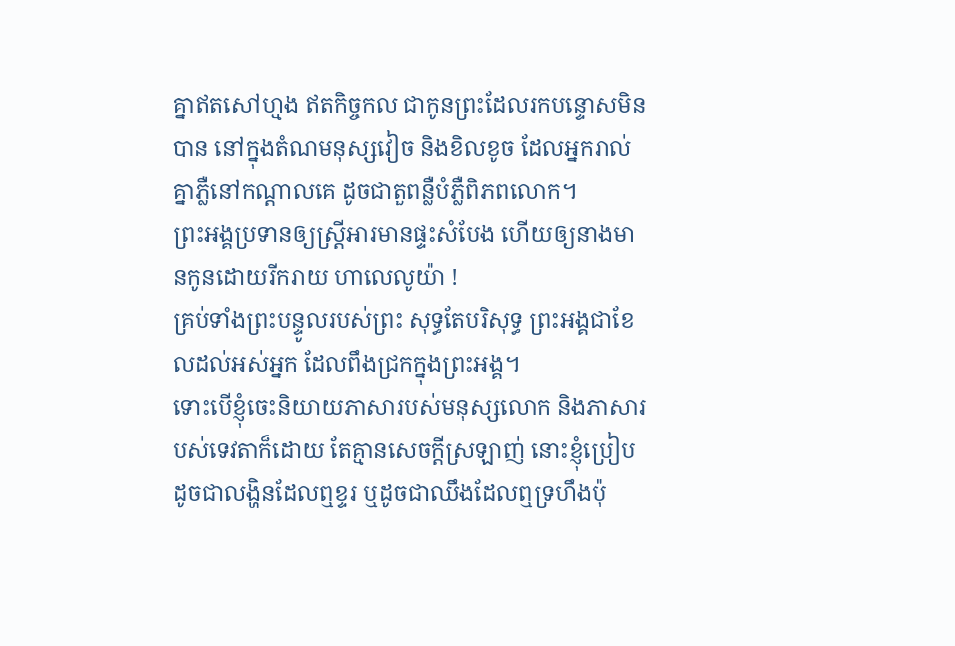គ្នាឥតសៅហ្មង ឥតកិច្ចកល ជាកូនព្រះដែលរកបន្ទោសមិនបាន នៅក្នុងតំណមនុស្សវៀច និងខិលខូច ដែលអ្នករាល់គ្នាភ្លឺនៅកណ្ដាលគេ ដូចជាតួពន្លឺបំភ្លឺពិភពលោក។
ព្រះអង្គប្រទានឲ្យស្ត្រីអារមានផ្ទះសំបែង ហើយឲ្យនាងមានកូនដោយរីករាយ ហាលេលូយ៉ា !
គ្រប់ទាំងព្រះបន្ទូលរបស់ព្រះ សុទ្ធតែបរិសុទ្ធ ព្រះអង្គជាខែលដល់អស់អ្នក ដែលពឹងជ្រកក្នុងព្រះអង្គ។
ទោះបើខ្ញុំចេះនិយាយភាសារបស់មនុស្សលោក និងភាសារបស់ទេវតាក៏ដោយ តែគ្មានសេចក្តីស្រឡាញ់ នោះខ្ញុំប្រៀបដូចជាលង្ហិនដែលឮខ្ទរ ឬដូចជាឈឹងដែលឮទ្រហឹងប៉ុ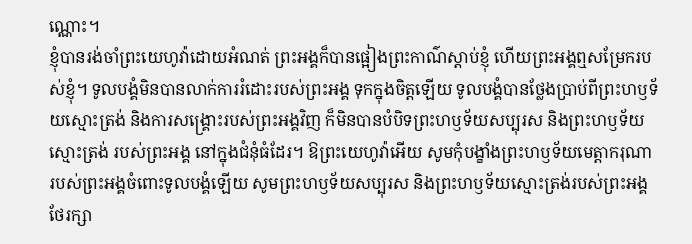ណ្ណោះ។
ខ្ញុំបានរង់ចាំព្រះយេហូវ៉ាដោយអំណត់ ព្រះអង្គក៏បានផ្អៀងព្រះកាណ៌ស្តាប់ខ្ញុំ ហើយព្រះអង្គឮសម្រែករបស់ខ្ញុំ។ ទូលបង្គំមិនបានលាក់ការរំដោះរបស់ព្រះអង្គ ទុកក្នុងចិត្តឡើយ ទូលបង្គំបានថ្លែងប្រាប់ពីព្រះហឫទ័យស្មោះត្រង់ និងការសង្គ្រោះរបស់ព្រះអង្គវិញ ក៏មិនបានបំបិទព្រះហឫទ័យសប្បុរស និងព្រះហឫទ័យស្មោះត្រង់ របស់ព្រះអង្គ នៅក្នុងជំនុំធំដែរ។ ឱព្រះយេហូវ៉ាអើយ សូមកុំបង្ខាំងព្រះហឫទ័យមេត្តាករុណា របស់ព្រះអង្គចំពោះទូលបង្គំឡើយ សូមព្រះហឫទ័យសប្បុរស និងព្រះហឫទ័យស្មោះត្រង់របស់ព្រះអង្គ ថែរក្សា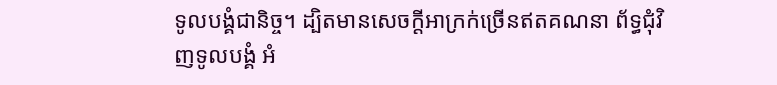ទូលបង្គំជានិច្ច។ ដ្បិតមានសេចក្ដីអាក្រក់ច្រើនឥតគណនា ព័ទ្ធជុំវិញទូលបង្គំ អំ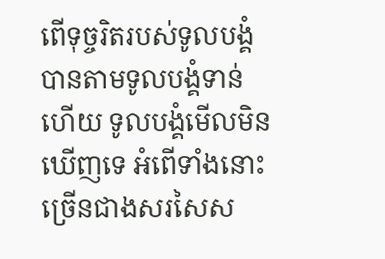ពើទុច្ចរិតរបស់ទូលបង្គំ បានតាមទូលបង្គំទាន់ហើយ ទូលបង្គំមើលមិនឃើញទេ អំពើទាំងនោះច្រើនជាងសរសៃស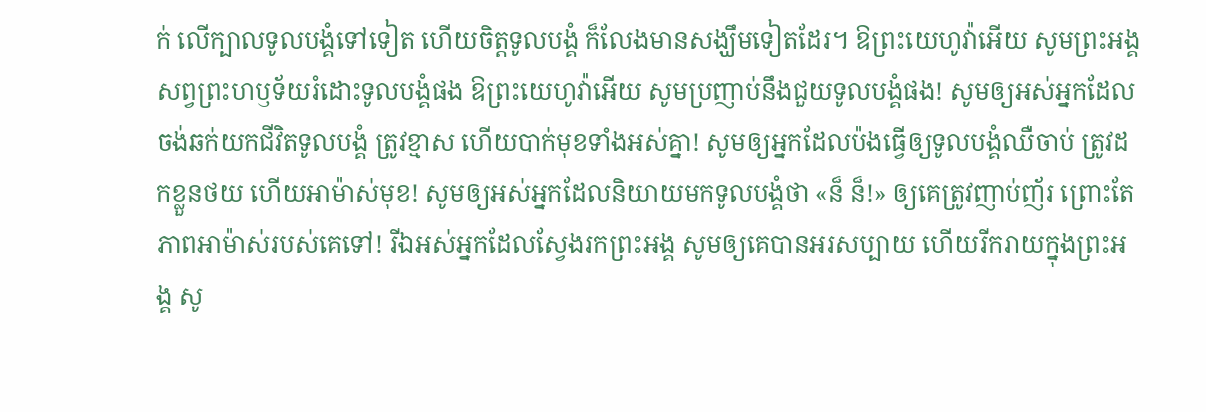ក់ លើក្បាលទូលបង្គំទៅទៀត ហើយចិត្តទូលបង្គំ ក៏លែងមានសង្ឃឹមទៀតដែរ។ ឱព្រះយេហូវ៉ាអើយ សូមព្រះអង្គសព្វព្រះហឫទ័យរំដោះទូលបង្គំផង ឱព្រះយេហូវ៉ាអើយ សូមប្រញាប់នឹងជួយទូលបង្គំផង! សូមឲ្យអស់អ្នកដែលចង់ឆក់យកជីវិតទូលបង្គំ ត្រូវខ្មាស ហើយបាក់មុខទាំងអស់គ្នា! សូមឲ្យអ្នកដែលប៉ងធ្វើឲ្យទូលបង្គំឈឺចាប់ ត្រូវដកខ្លួនថយ ហើយអាម៉ាស់មុខ! សូមឲ្យអស់អ្នកដែលនិយាយមកទូលបង្គំថា «ន៏ ន៏!» ឲ្យគេត្រូវញាប់ញ័រ ព្រោះតែភាពអាម៉ាស់របស់គេទៅ! រីឯអស់អ្នកដែលស្វែងរកព្រះអង្គ សូមឲ្យគេបានអរសប្បាយ ហើយរីករាយក្នុងព្រះអង្គ សូ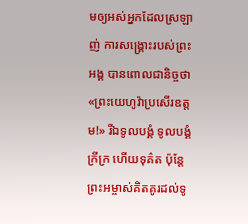មឲ្យអស់អ្នកដែលស្រឡាញ់ ការសង្គ្រោះរបស់ព្រះអង្គ បានពោលជានិច្ចថា «ព្រះយេហូវ៉ាប្រសើរឧត្តម!» រីឯទូលបង្គំ ទូលបង្គំក្រីក្រ ហើយទុគ៌ត ប៉ុន្តែ ព្រះអម្ចាស់គិតគូរដល់ទូ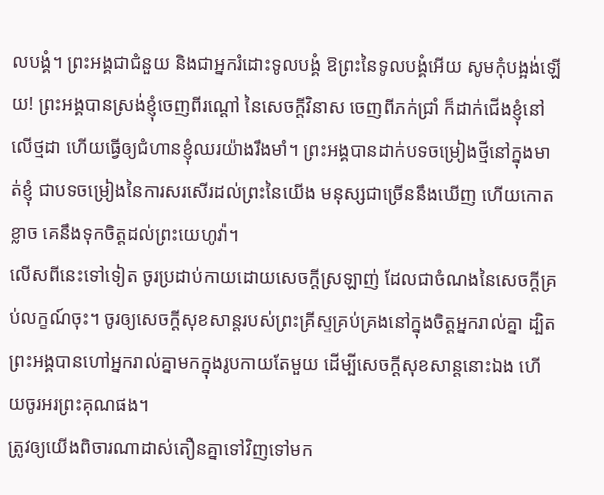លបង្គំ។ ព្រះអង្គជាជំនួយ និងជាអ្នករំដោះទូលបង្គំ ឱព្រះនៃទូលបង្គំអើយ សូមកុំបង្អង់ឡើយ! ព្រះអង្គបានស្រង់ខ្ញុំចេញពីរណ្ដៅ នៃសេចក្ដីវិនាស ចេញពីភក់ជ្រាំ ក៏ដាក់ជើងខ្ញុំនៅលើថ្មដា ហើយធ្វើឲ្យជំហានខ្ញុំឈរយ៉ាងរឹងមាំ។ ព្រះអង្គបានដាក់បទចម្រៀងថ្មីនៅក្នុងមាត់ខ្ញុំ ជាបទចម្រៀងនៃការសរសើរដល់ព្រះនៃយើង មនុស្សជាច្រើននឹងឃើញ ហើយកោតខ្លាច គេនឹងទុកចិត្តដល់ព្រះយេហូវ៉ា។
លើសពីនេះទៅទៀត ចូរប្រដាប់កាយដោយសេចក្តីស្រឡាញ់ ដែលជាចំណងនៃសេចក្តីគ្រប់លក្ខណ៍ចុះ។ ចូរឲ្យសេចក្តីសុខសាន្តរបស់ព្រះគ្រីស្ទគ្រប់គ្រងនៅក្នុងចិត្តអ្នករាល់គ្នា ដ្បិតព្រះអង្គបានហៅអ្នករាល់គ្នាមកក្នុងរូបកាយតែមួយ ដើម្បីសេចក្ដីសុខសាន្តនោះឯង ហើយចូរអរព្រះគុណផង។
ត្រូវឲ្យយើងពិចារណាដាស់តឿនគ្នាទៅវិញទៅមក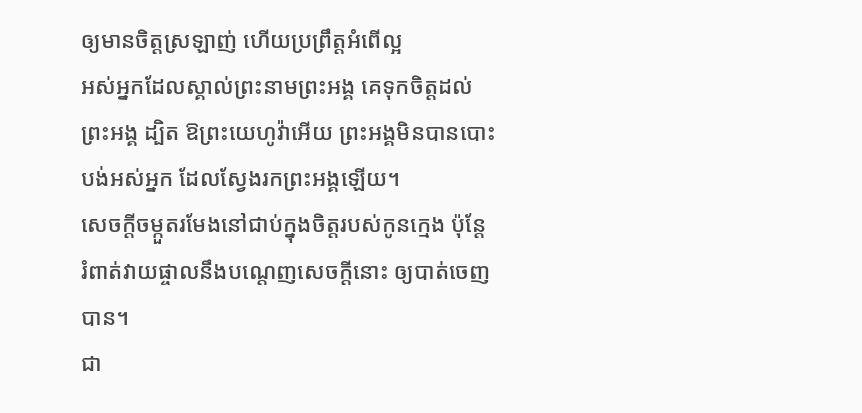ឲ្យមានចិត្តស្រឡាញ់ ហើយប្រព្រឹត្តអំពើល្អ
អស់អ្នកដែលស្គាល់ព្រះនាមព្រះអង្គ គេទុកចិត្តដល់ព្រះអង្គ ដ្បិត ឱព្រះយេហូវ៉ាអើយ ព្រះអង្គមិនបានបោះបង់អស់អ្នក ដែលស្វែងរកព្រះអង្គឡើយ។
សេចក្ដីចម្កួតរមែងនៅជាប់ក្នុងចិត្តរបស់កូនក្មេង ប៉ុន្តែ រំពាត់វាយផ្ចាលនឹងបណ្តេញសេចក្ដីនោះ ឲ្យបាត់ចេញបាន។
ជា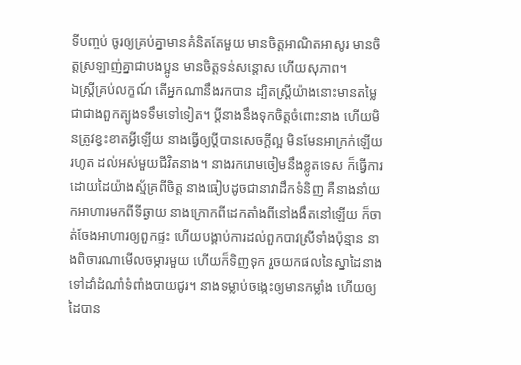ទីបញ្ចប់ ចូរឲ្យគ្រប់គ្នាមានគំនិតតែមួយ មានចិត្តអាណិតអាសូរ មានចិត្តស្រឡាញ់គ្នាជាបងប្អូន មានចិត្តទន់សន្តោស ហើយសុភាព។
ឯស្ត្រីគ្រប់លក្ខណ៍ តើអ្នកណានឹងរកបាន ដ្បិតស្ត្រីយ៉ាងនោះមានតម្លៃ ជាជាងពួកត្បូងទទឹមទៅទៀត។ ប្តីនាងនឹងទុកចិត្តចំពោះនាង ហើយមិនត្រូវខ្វះខាតអ្វីឡើយ នាងធ្វើឲ្យប្តីបានសេចក្ដីល្អ មិនមែនអាក្រក់ឡើយរហូត ដល់អស់មួយជីវិតនាង។ នាងរករោមចៀមនឹងខ្លូតទេស ក៏ធ្វើការដោយដៃយ៉ាងស្ម័គ្រពីចិត្ត នាងធៀបដូចជានាវាដឹកទំនិញ គឺនាងនាំយកអាហារមកពីទីឆ្ងាយ នាងក្រោកពីដេកតាំងពីនៅងងឹតនៅឡើយ ក៏ចាត់ចែងអាហារឲ្យពួកផ្ទះ ហើយបង្គាប់ការដល់ពួកបាវស្រីទាំងប៉ុន្មាន នាងពិចារណាមើលចម្ការមួយ ហើយក៏ទិញទុក រួចយកផលនៃស្នាដៃនាង ទៅដាំដំណាំទំពាំងបាយជូរ។ នាងទម្លាប់ចង្កេះឲ្យមានកម្លាំង ហើយឲ្យដៃបាន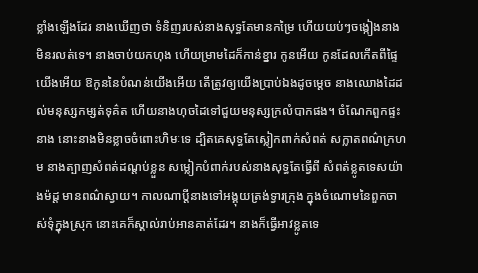ខ្លាំងឡើងដែរ នាងឃើញថា ទំនិញរបស់នាងសុទ្ធតែមានកម្រៃ ហើយយប់ៗចង្កៀងនាងមិនរលត់ទេ។ នាងចាប់យកហុង ហើយម្រាមដៃក៏កាន់ខ្នារ កូនអើយ កូនដែលកើតពីផ្ទៃយើងអើយ ឱកូននៃបំណន់យើងអើយ តើត្រូវឲ្យយើងប្រាប់ឯងដូចម្តេច នាងឈោងដៃដល់មនុស្សកម្សត់ទុគ៌ត ហើយនាងហុចដៃទៅជួយមនុស្សក្រលំបាកផង។ ចំណែកពួកផ្ទះនាង នោះនាងមិនខ្លាចចំពោះហិមៈទេ ដ្បិតគេសុទ្ធតែស្លៀកពាក់សំពត់ សក្លាតពណ៌ក្រហម នាងត្បាញសំពត់ដណ្តប់ខ្លួន សម្លៀកបំពាក់របស់នាងសុទ្ធតែធ្វើពី សំពត់ខ្លូតទេសយ៉ាងម៉ដ្ត មានពណ៌ស្វាយ។ កាលណាប្តីនាងទៅអង្គុយត្រង់ទ្វារក្រុង ក្នុងចំណោមនៃពួកចាស់ទុំក្នុងស្រុក នោះគេក៏ស្គាល់រាប់អានគាត់ដែរ។ នាងក៏ធ្វើអាវខ្លូតទេ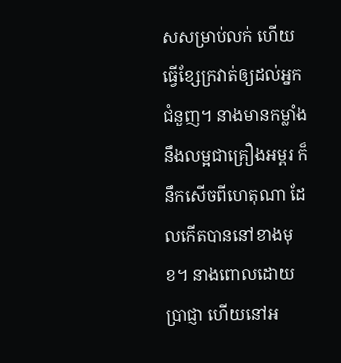សសម្រាប់លក់ ហើយធ្វើខ្សែក្រវាត់ឲ្យដល់អ្នកជំនួញ។ នាងមានកម្លាំងនឹងលម្អជាគ្រឿងអម្ពរ ក៏នឹកសើចពីហេតុណា ដែលកើតបាននៅខាងមុខ។ នាងពោលដោយប្រាជ្ញា ហើយនៅអ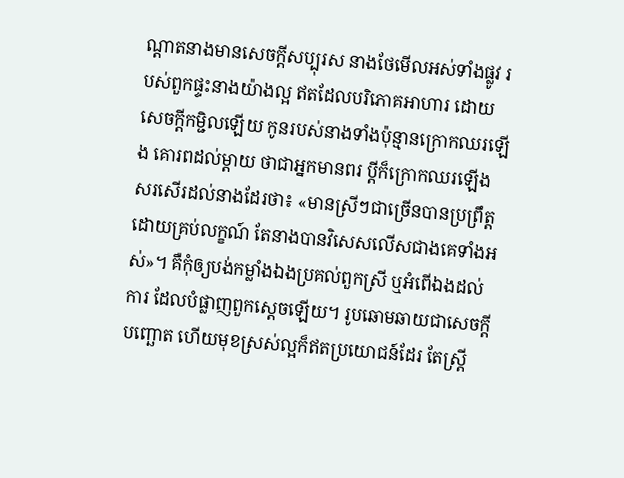ណ្ដាតនាងមានសេចក្ដីសប្បុរស នាងថែមើលអស់ទាំងផ្លូវ របស់ពួកផ្ទះនាងយ៉ាងល្អ ឥតដែលបរិភោគអាហារ ដោយសេចក្ដីកម្ជិលឡើយ កូនរបស់នាងទាំងប៉ុន្មានក្រោកឈរឡើង គោរពដល់ម្តាយ ថាជាអ្នកមានពរ ប្តីក៏ក្រោកឈរឡើងសរសើរដល់នាងដែរថា៖ «មានស្រីៗជាច្រើនបានប្រព្រឹត្ត ដោយគ្រប់លក្ខណ៍ តែនាងបានវិសេសលើសជាងគេទាំងអស់»។ គឺកុំឲ្យបង់កម្លាំងឯងប្រគល់ពួកស្រី ឬអំពើឯងដល់ការ ដែលបំផ្លាញពួកស្តេចឡើយ។ រូបឆោមឆាយជាសេចក្ដីបញ្ឆោត ហើយមុខស្រស់ល្អក៏ឥតប្រយោជន៍ដែរ តែស្ត្រី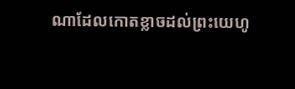ណាដែលកោតខ្លាចដល់ព្រះយេហូ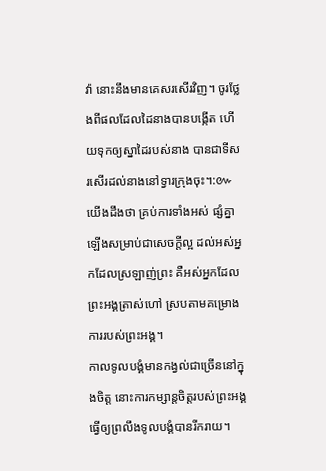វ៉ា នោះនឹងមានគេសរសើរវិញ។ ចូរថ្លែងពីផលដែលដៃនាងបានបង្កើត ហើយទុកឲ្យស្នាដៃរបស់នាង បានជាទីសរសើរដល់នាងនៅទ្វារក្រុងចុះ។:៚
យើងដឹងថា គ្រប់ការទាំងអស់ ផ្សំគ្នាឡើងសម្រាប់ជាសេចក្តីល្អ ដល់អស់អ្នកដែលស្រឡាញ់ព្រះ គឺអស់អ្នកដែលព្រះអង្គត្រាស់ហៅ ស្របតាមគម្រោងការរបស់ព្រះអង្គ។
កាលទូលបង្គំមានកង្វល់ជាច្រើននៅក្នុងចិត្ត នោះការកម្សាន្តចិត្តរបស់ព្រះអង្គ ធ្វើឲ្យព្រលឹងទូលបង្គំបានរីករាយ។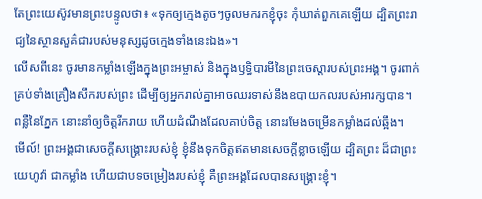តែព្រះយេស៊ូវមានព្រះបន្ទូលថា៖ «ទុកឲ្យក្មេងតូចៗចូលមករកខ្ញុំចុះ កុំឃាត់ពួកគេឡើយ ដ្បិតព្រះរាជ្យនៃស្ថានសួគ៌ជារបស់មនុស្សដូចក្មេងទាំងនេះឯង»។
លើសពីនេះ ចូរមានកម្លាំងឡើងក្នុងព្រះអម្ចាស់ និងក្នុងឫទ្ធិបារមីនៃព្រះចេស្តារបស់ព្រះអង្គ។ ចូរពាក់គ្រប់ទាំងគ្រឿងសឹករបស់ព្រះ ដើម្បីឲ្យអ្នករាល់គ្នាអាចឈរទាស់នឹងឧបាយកលរបស់អារក្សបាន។
ពន្លឺនៃភ្នែក នោះនាំឲ្យចិត្តរីករាយ ហើយដំណឹងដែលគាប់ចិត្ត នោះរមែងចម្រើនកម្លាំងដល់ឆ្អឹង។
មើល៍! ព្រះអង្គជាសេចក្ដីសង្គ្រោះរបស់ខ្ញុំ ខ្ញុំនឹងទុកចិត្តឥតមានសេចក្ដីខ្លាចឡើយ ដ្បិតព្រះ ដ៏ជាព្រះយេហូវ៉ា ជាកម្លាំង ហើយជាបទចម្រៀងរបស់ខ្ញុំ គឺព្រះអង្គដែលបានសង្គ្រោះខ្ញុំ។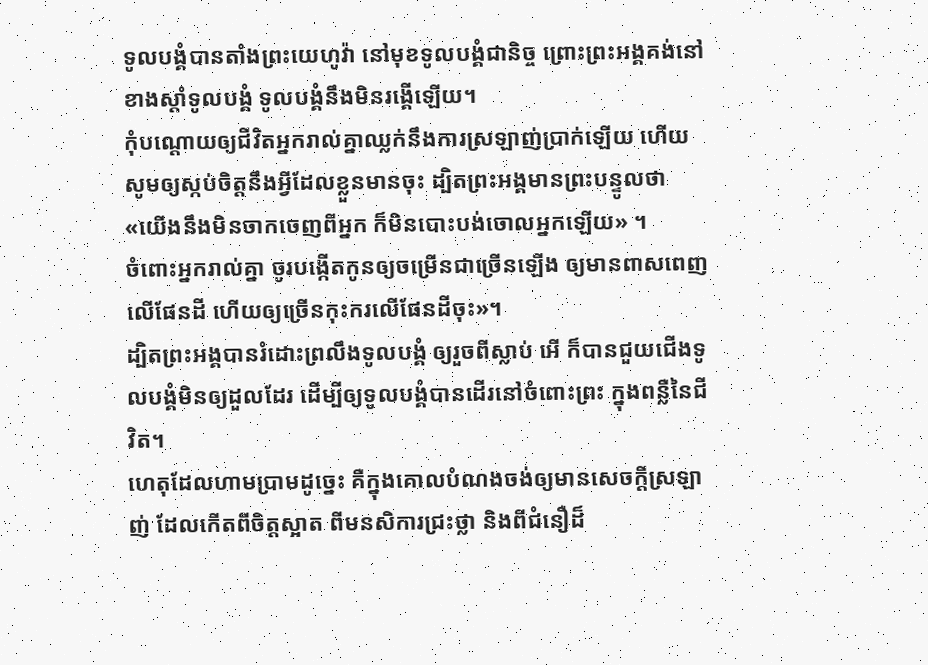ទូលបង្គំបានតាំងព្រះយេហូវ៉ា នៅមុខទូលបង្គំជានិច្ច ព្រោះព្រះអង្គគង់នៅខាងស្តាំទូលបង្គំ ទូលបង្គំនឹងមិនរង្គើឡើយ។
កុំបណ្ដោយឲ្យជីវិតអ្នករាល់គ្នាឈ្លក់នឹងការស្រឡាញ់ប្រាក់ឡើយ ហើយសូមឲ្យស្កប់ចិត្តនឹងអ្វីដែលខ្លួនមានចុះ ដ្បិតព្រះអង្គមានព្រះបន្ទូលថា «យើងនឹងមិនចាកចេញពីអ្នក ក៏មិនបោះបង់ចោលអ្នកឡើយ» ។
ចំពោះអ្នករាល់គ្នា ចូរបង្កើតកូនឲ្យចម្រើនជាច្រើនឡើង ឲ្យមានពាសពេញលើផែនដី ហើយឲ្យច្រើនកុះករលើផែនដីចុះ»។
ដ្បិតព្រះអង្គបានរំដោះព្រលឹងទូលបង្គំ ឲ្យរួចពីស្លាប់ អើ ក៏បានជួយជើងទូលបង្គំមិនឲ្យដួលដែរ ដើម្បីឲ្យទូលបង្គំបានដើរនៅចំពោះព្រះ ក្នុងពន្លឺនៃជីវិត។
ហេតុដែលហាមប្រាមដូច្នេះ គឺក្នុងគោលបំណងចង់ឲ្យមានសេចក្ដីស្រឡាញ់ ដែលកើតពីចិត្តស្អាត ពីមនសិការជ្រះថ្លា និងពីជំនឿដ៏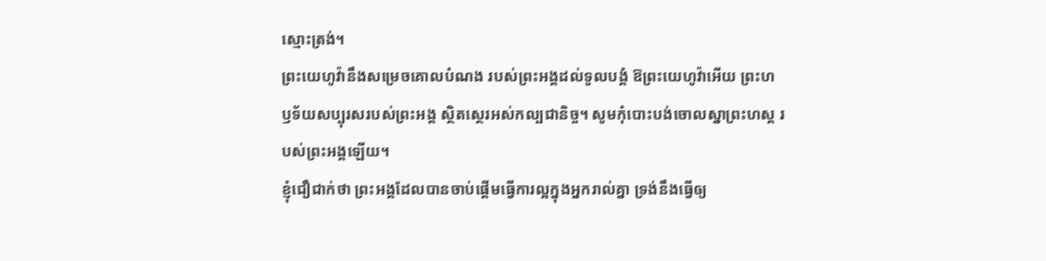ស្មោះត្រង់។
ព្រះយេហូវ៉ានឹងសម្រេចគោលបំណង របស់ព្រះអង្គដល់ទូលបង្គំ ឱព្រះយេហូវ៉ាអើយ ព្រះហឫទ័យសប្បុរសរបស់ព្រះអង្គ ស្ថិតស្ថេរអស់កល្បជានិច្ច។ សូមកុំបោះបង់ចោលស្នាព្រះហស្ត របស់ព្រះអង្គឡើយ។
ខ្ញុំជឿជាក់ថា ព្រះអង្គដែលបានចាប់ផ្តើមធ្វើការល្អក្នុងអ្នករាល់គ្នា ទ្រង់នឹងធ្វើឲ្យ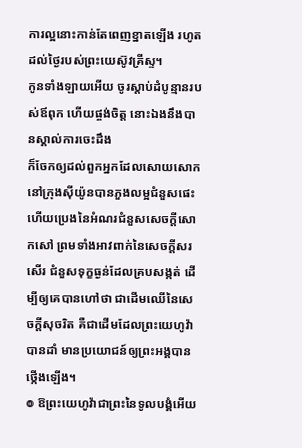ការល្អនោះកាន់តែពេញខ្នាតឡើង រហូតដល់ថ្ងៃរបស់ព្រះយេស៊ូវគ្រីស្ទ។
កូនទាំងឡាយអើយ ចូរស្តាប់ដំបូន្មានរបស់ឪពុក ហើយផ្ចង់ចិត្ត នោះឯងនឹងបានស្គាល់ការចេះដឹង
ក៏ចែកឲ្យដល់ពួកអ្នកដែលសោយសោក នៅក្រុងស៊ីយ៉ូនបានភួងលម្អជំនួសផេះ ហើយប្រេងនៃអំណរជំនួសសេចក្ដីសោកសៅ ព្រមទាំងអាវពាក់នៃសេចក្ដីសរសើរ ជំនួសទុក្ខធ្ងន់ដែលគ្របសង្កត់ ដើម្បីឲ្យគេបានហៅថា ជាដើមឈើនៃសេចក្ដីសុចរិត គឺជាដើមដែលព្រះយេហូវ៉ាបានដាំ មានប្រយោជន៍ឲ្យព្រះអង្គបានថ្កើងឡើង។
៙ ឱព្រះយេហូវ៉ាជាព្រះនៃទូលបង្គំអើយ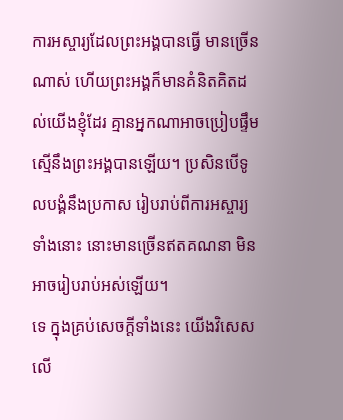ការអស្ចារ្យដែលព្រះអង្គបានធ្វើ មានច្រើនណាស់ ហើយព្រះអង្គក៏មានគំនិតគិតដល់យើងខ្ញុំដែរ គ្មានអ្នកណាអាចប្រៀបផ្ទឹម ស្មើនឹងព្រះអង្គបានឡើយ។ ប្រសិនបើទូលបង្គំនឹងប្រកាស រៀបរាប់ពីការអស្ចារ្យទាំងនោះ នោះមានច្រើនឥតគណនា មិនអាចរៀបរាប់អស់ឡើយ។
ទេ ក្នុងគ្រប់សេចក្តីទាំងនេះ យើងវិសេសលើ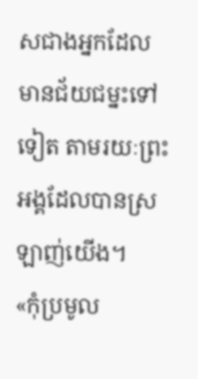សជាងអ្នកដែលមានជ័យជម្នះទៅទៀត តាមរយៈព្រះអង្គដែលបានស្រឡាញ់យើង។
«កុំប្រមូល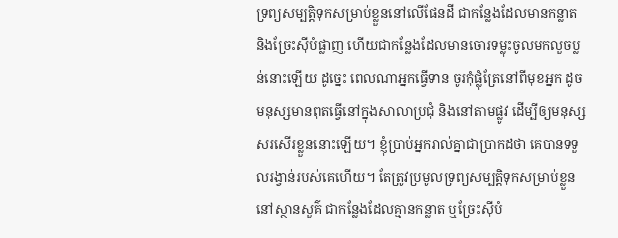ទ្រព្យសម្បត្តិទុកសម្រាប់ខ្លួននៅលើផែនដី ជាកន្លែងដែលមានកន្លាត និងច្រែះស៊ីបំផ្លាញ ហើយជាកន្លែងដែលមានចោរទម្លុះចូលមកលួចប្លន់នោះឡើយ ដូច្នេះ ពេលណាអ្នកធ្វើទាន ចូរកុំផ្លុំត្រែនៅពីមុខអ្នក ដូចមនុស្សមានពុតធ្វើនៅក្នុងសាលាប្រជុំ និងនៅតាមផ្លូវ ដើម្បីឲ្យមនុស្សសរសើរខ្លួននោះឡើយ។ ខ្ញុំប្រាប់អ្នករាល់គ្នាជាប្រាកដថា គេបានទទួលរង្វាន់របស់គេហើយ។ តែត្រូវប្រមូលទ្រព្យសម្បត្តិទុកសម្រាប់ខ្លួននៅស្ថានសួគ៌ ជាកន្លែងដែលគ្មានកន្លាត ឬច្រែះស៊ីបំ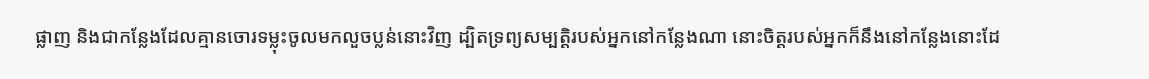ផ្លាញ និងជាកន្លែងដែលគ្មានចោរទម្លុះចូលមកលួចប្លន់នោះវិញ ដ្បិតទ្រព្យសម្បត្តិរបស់អ្នកនៅកន្លែងណា នោះចិត្តរបស់អ្នកក៏នឹងនៅកន្លែងនោះដែ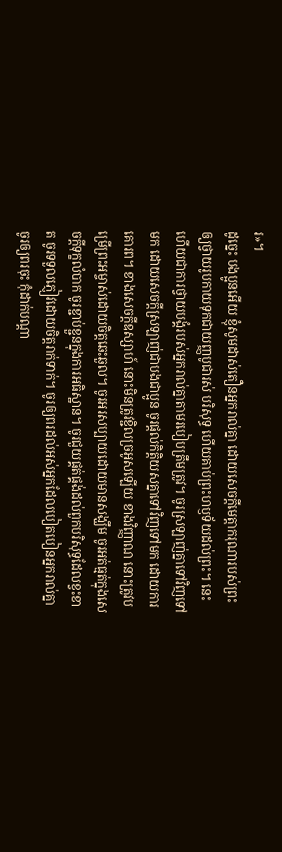រ»។
ដូច្នេះ បងប្អូនអើយ ខ្ញុំសូមដាស់តឿនអ្នករាល់គ្នា ដោយសេចក្តីមេត្តាករុណារបស់ព្រះ ឲ្យថ្វាយរូបកាយទុកជាយញ្ញបូជារស់ បរិសុទ្ធ ហើយគាប់ព្រះហឫទ័យដល់ព្រះ។ នេះហើយជាការថ្វាយបង្គំរបស់អ្នករាល់គ្នាតាមរបៀបត្រឹមត្រូវ។ ចូរស្រឡាញ់គ្នាទៅវិញទៅមក ដោយសេចក្ដីស្រឡាញ់ជាបងជាប្អូន ចូរផ្តល់កិត្តិយសគ្នាទៅវិញទៅមក ដោយការគោរព។ ខាងសេចក្ដីឧស្សាហ៍ នោះមិនត្រូវខ្ជិលច្រអូសឡើយ ខាងវិញ្ញាណ នោះត្រូវបម្រើព្រះអម្ចាស់ដោយចិត្តឆេះឆួល។ ចូរអរសប្បាយដោយមានសង្ឃឹម ចូរអត់ធ្មត់ក្នុងសេចក្តីទុក្ខលំបាក ចូរខ្ជាប់ខ្ជួនក្នុងការអធិស្ឋាន។ ចូរជួយផ្គត់ផ្គង់ដល់ពួកបរិសុទ្ធដែលខ្វះខាត ចូរទទួលភ្ញៀវដោយចិត្តរាក់ទាក់។ ចូរឲ្យពរដល់អស់អ្នកដែលបៀតបៀនអ្នករាល់គ្នា ចូរឲ្យពរចុះ កុំដាក់បណ្ដា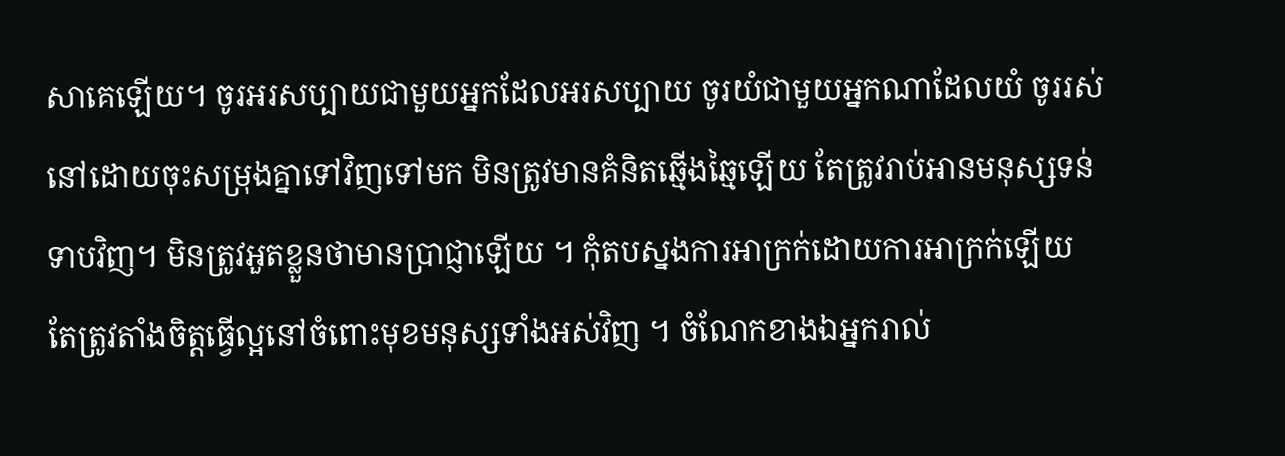សាគេឡើយ។ ចូរអរសប្បាយជាមួយអ្នកដែលអរសប្បាយ ចូរយំជាមួយអ្នកណាដែលយំ ចូររស់នៅដោយចុះសម្រុងគ្នាទៅវិញទៅមក មិនត្រូវមានគំនិតឆ្មើងឆ្មៃឡើយ តែត្រូវរាប់អានមនុស្សទន់ទាបវិញ។ មិនត្រូវអួតខ្លួនថាមានប្រាជ្ញាឡើយ ។ កុំតបស្នងការអាក្រក់ដោយការអាក្រក់ឡើយ តែត្រូវតាំងចិត្តធ្វើល្អនៅចំពោះមុខមនុស្សទាំងអស់វិញ ។ ចំណែកខាងឯអ្នករាល់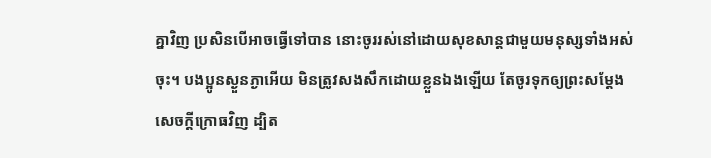គ្នាវិញ ប្រសិនបើអាចធ្វើទៅបាន នោះចូររស់នៅដោយសុខសាន្តជាមួយមនុស្សទាំងអស់ចុះ។ បងប្អូនស្ងួនភ្ងាអើយ មិនត្រូវសងសឹកដោយខ្លួនឯងឡើយ តែចូរទុកឲ្យព្រះសម្ដែងសេចក្ដីក្រោធវិញ ដ្បិត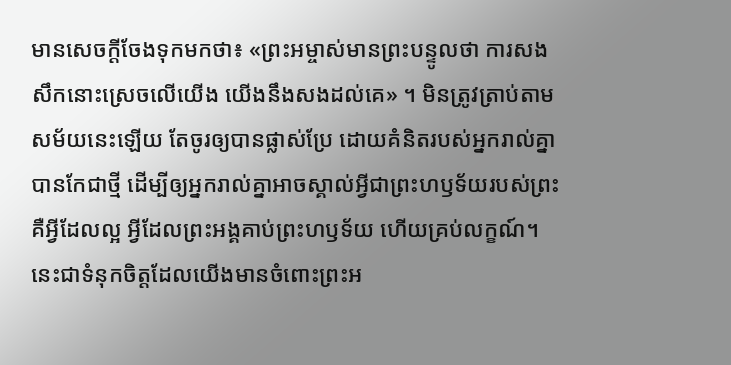មានសេចក្តីចែងទុកមកថា៖ «ព្រះអម្ចាស់មានព្រះបន្ទូលថា ការសងសឹកនោះស្រេចលើយើង យើងនឹងសងដល់គេ» ។ មិនត្រូវត្រាប់តាមសម័យនេះឡើយ តែចូរឲ្យបានផ្លាស់ប្រែ ដោយគំនិតរបស់អ្នករាល់គ្នាបានកែជាថ្មី ដើម្បីឲ្យអ្នករាល់គ្នាអាចស្គាល់អ្វីជាព្រះហឫទ័យរបស់ព្រះ គឺអ្វីដែលល្អ អ្វីដែលព្រះអង្គគាប់ព្រះហឫទ័យ ហើយគ្រប់លក្ខណ៍។
នេះជាទំនុកចិត្តដែលយើងមានចំពោះព្រះអ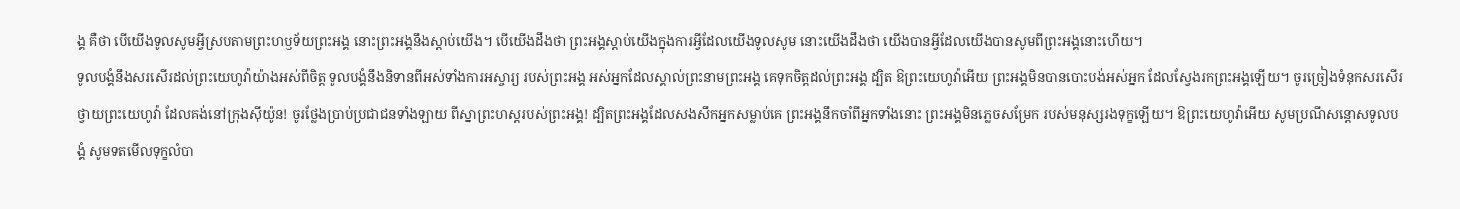ង្គ គឺថា បើយើងទូលសូមអ្វីស្របតាមព្រះហឫទ័យព្រះអង្គ នោះព្រះអង្គនឹងស្តាប់យើង។ បើយើងដឹងថា ព្រះអង្គស្តាប់យើងក្នុងការអ្វីដែលយើងទូលសូម នោះយើងដឹងថា យើងបានអ្វីដែលយើងបានសូមពីព្រះអង្គនោះហើយ។
ទូលបង្គំនឹងសរសើរដល់ព្រះយេហូវ៉ាយ៉ាងអស់ពីចិត្ត ទូលបង្គំនឹងនិទានពីអស់ទាំងការអស្ចារ្យ របស់ព្រះអង្គ អស់អ្នកដែលស្គាល់ព្រះនាមព្រះអង្គ គេទុកចិត្តដល់ព្រះអង្គ ដ្បិត ឱព្រះយេហូវ៉ាអើយ ព្រះអង្គមិនបានបោះបង់អស់អ្នក ដែលស្វែងរកព្រះអង្គឡើយ។ ចូរច្រៀងទំនុកសរសើរថ្វាយព្រះយេហូវ៉ា ដែលគង់នៅក្រុងស៊ីយ៉ូន! ចូរថ្លែងប្រាប់ប្រជាជនទាំងឡាយ ពីស្នាព្រះហស្តរបស់ព្រះអង្គ! ដ្បិតព្រះអង្គដែលសងសឹកអ្នកសម្លាប់គេ ព្រះអង្គនឹកចាំពីអ្នកទាំងនោះ ព្រះអង្គមិនភ្លេចសម្រែក របស់មនុស្សរងទុក្ខឡើយ។ ឱព្រះយេហូវ៉ាអើយ សូមប្រណីសន្ដោសទូលបង្គំ សូមទតមើលទុក្ខលំបា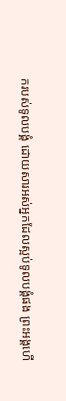ករបស់ទូលបង្គំ ដោយសារអស់អ្នកដែលស្អប់ទូលបង្គំផង ព្រះអង្គហើ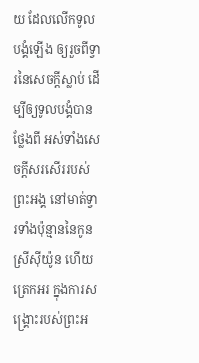យ ដែលលើកទូលបង្គំឡើង ឲ្យរួចពីទ្វារនៃសេចក្ដីស្លាប់ ដើម្បីឲ្យទូលបង្គំបានថ្លែងពី អស់ទាំងសេចក្ដីសរសើររបស់ព្រះអង្គ នៅមាត់ទ្វារទាំងប៉ុន្មាននៃកូនស្រីស៊ីយ៉ូន ហើយត្រេកអរ ក្នុងការសង្គ្រោះរបស់ព្រះអ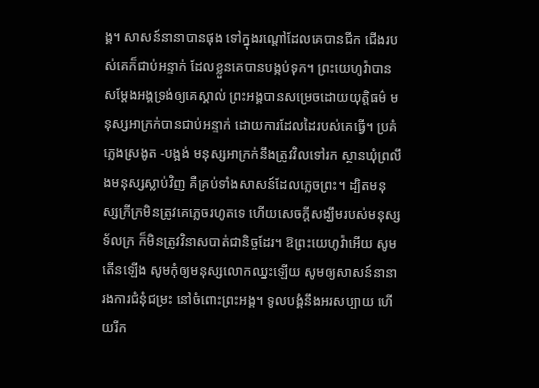ង្គ។ សាសន៍នានាបានផុង ទៅក្នុងរណ្តៅដែលគេបានជីក ជើងរបស់គេក៏ជាប់អន្ទាក់ ដែលខ្លួនគេបានបង្កប់ទុក។ ព្រះយេហូវ៉ាបានសម្ដែងអង្គទ្រង់ឲ្យគេស្គាល់ ព្រះអង្គបានសម្រេចដោយយុត្តិធម៌ មនុស្សអាក្រក់បានជាប់អន្ទាក់ ដោយការដែលដៃរបស់គេធ្វើ។ ប្រគំភ្លេងស្រងូត -បង្អង់ មនុស្សអាក្រក់នឹងត្រូវវិលទៅរក ស្ថានឃុំព្រលឹងមនុស្សស្លាប់វិញ គឺគ្រប់ទាំងសាសន៍ដែលភ្លេចព្រះ។ ដ្បិតមនុស្សក្រីក្រមិនត្រូវគេភ្លេចរហូតទេ ហើយសេចក្ដីសង្ឃឹមរបស់មនុស្សទ័លក្រ ក៏មិនត្រូវវិនាសបាត់ជានិច្ចដែរ។ ឱព្រះយេហូវ៉ាអើយ សូមតើនឡើង សូមកុំឲ្យមនុស្សលោកឈ្នះឡើយ សូមឲ្យសាសន៍នានារងការជំនុំជម្រះ នៅចំពោះព្រះអង្គ។ ទូលបង្គំនឹងអរសប្បាយ ហើយរីក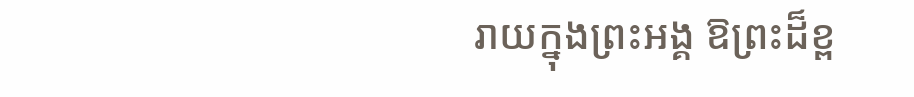រាយក្នុងព្រះអង្គ ឱព្រះដ៏ខ្ព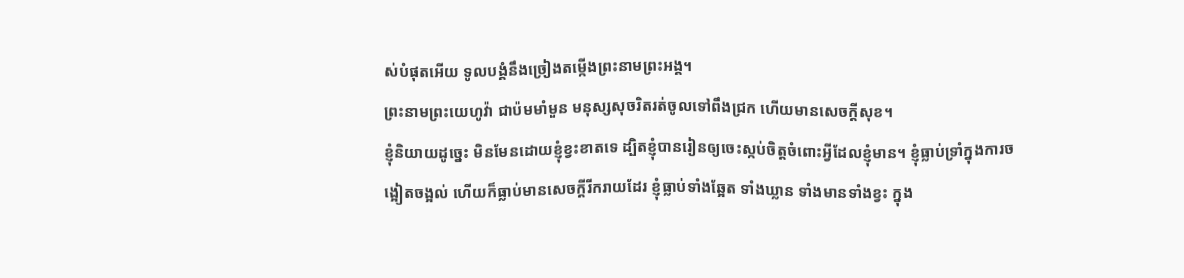ស់បំផុតអើយ ទូលបង្គំនឹងច្រៀងតម្កើងព្រះនាមព្រះអង្គ។
ព្រះនាមព្រះយេហូវ៉ា ជាប៉មមាំមួន មនុស្សសុចរិតរត់ចូលទៅពឹងជ្រក ហើយមានសេចក្ដីសុខ។
ខ្ញុំនិយាយដូច្នេះ មិនមែនដោយខ្ញុំខ្វះខាតទេ ដ្បិតខ្ញុំបានរៀនឲ្យចេះស្កប់ចិត្តចំពោះអ្វីដែលខ្ញុំមាន។ ខ្ញុំធ្លាប់ទ្រាំក្នុងការចង្អៀតចង្អល់ ហើយក៏ធ្លាប់មានសេចក្ដីរីករាយដែរ ខ្ញុំធ្លាប់ទាំងឆ្អែត ទាំងឃ្លាន ទាំងមានទាំងខ្វះ ក្នុង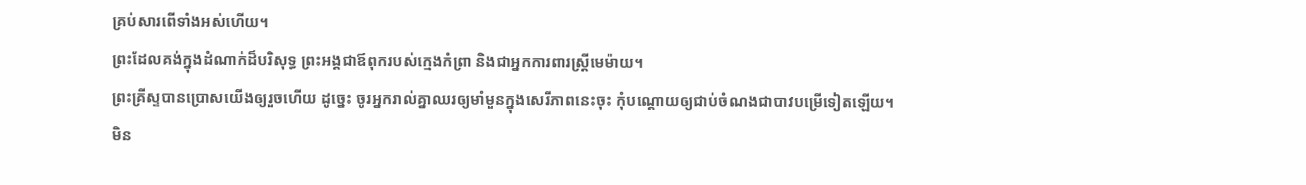គ្រប់សារពើទាំងអស់ហើយ។
ព្រះដែលគង់ក្នុងដំណាក់ដ៏បរិសុទ្ធ ព្រះអង្គជាឪពុករបស់ក្មេងកំព្រា និងជាអ្នកការពារស្ត្រីមេម៉ាយ។
ព្រះគ្រីស្ទបានប្រោសយើងឲ្យរួចហើយ ដូច្នេះ ចូរអ្នករាល់គ្នាឈរឲ្យមាំមួនក្នុងសេរីភាពនេះចុះ កុំបណ្តោយឲ្យជាប់ចំណងជាបាវបម្រើទៀតឡើយ។
មិន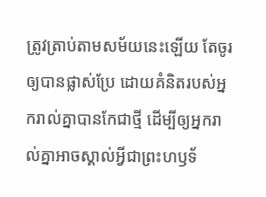ត្រូវត្រាប់តាមសម័យនេះឡើយ តែចូរឲ្យបានផ្លាស់ប្រែ ដោយគំនិតរបស់អ្នករាល់គ្នាបានកែជាថ្មី ដើម្បីឲ្យអ្នករាល់គ្នាអាចស្គាល់អ្វីជាព្រះហឫទ័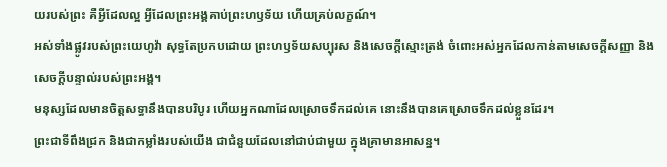យរបស់ព្រះ គឺអ្វីដែលល្អ អ្វីដែលព្រះអង្គគាប់ព្រះហឫទ័យ ហើយគ្រប់លក្ខណ៍។
អស់ទាំងផ្លូវរបស់ព្រះយេហូវ៉ា សុទ្ធតែប្រកបដោយ ព្រះហឫទ័យសប្បុរស និងសេចក្ដីស្មោះត្រង់ ចំពោះអស់អ្នកដែលកាន់តាមសេចក្ដីសញ្ញា និងសេចក្ដីបន្ទាល់របស់ព្រះអង្គ។
មនុស្សដែលមានចិត្តសទ្ធានឹងបានបរិបូរ ហើយអ្នកណាដែលស្រោចទឹកដល់គេ នោះនឹងបានគេស្រោចទឹកដល់ខ្លួនដែរ។
ព្រះជាទីពឹងជ្រក និងជាកម្លាំងរបស់យើង ជាជំនួយដែលនៅជាប់ជាមួយ ក្នុងគ្រាមានអាសន្ន។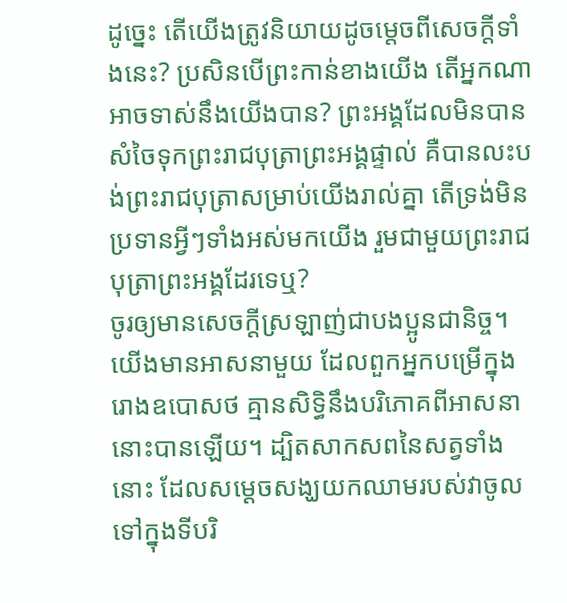ដូច្នេះ តើយើងត្រូវនិយាយដូចម្តេចពីសេចក្តីទាំងនេះ? ប្រសិនបើព្រះកាន់ខាងយើង តើអ្នកណាអាចទាស់នឹងយើងបាន? ព្រះអង្គដែលមិនបានសំចៃទុកព្រះរាជបុត្រាព្រះអង្គផ្ទាល់ គឺបានលះបង់ព្រះរាជបុត្រាសម្រាប់យើងរាល់គ្នា តើទ្រង់មិនប្រទានអ្វីៗទាំងអស់មកយើង រួមជាមួយព្រះរាជបុត្រាព្រះអង្គដែរទេឬ?
ចូរឲ្យមានសេចក្ដីស្រឡាញ់ជាបងប្អូនជានិច្ច។ យើងមានអាសនាមួយ ដែលពួកអ្នកបម្រើក្នុងរោងឧបោសថ គ្មានសិទ្ធិនឹងបរិភោគពីអាសនានោះបានឡើយ។ ដ្បិតសាកសពនៃសត្វទាំងនោះ ដែលសម្តេចសង្ឃយកឈាមរបស់វាចូលទៅក្នុងទីបរិ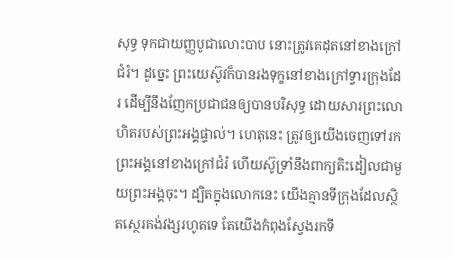សុទ្ធ ទុកជាយញ្ញបូជាលោះបាប នោះត្រូវគេដុតនៅខាងក្រៅជំរំ។ ដូច្នេះ ព្រះយេស៊ូវក៏បានរងទុក្ខនៅខាងក្រៅទ្វារក្រុងដែរ ដើម្បីនឹងញែកប្រជាជនឲ្យបានបរិសុទ្ធ ដោយសារព្រះលោហិតរបស់ព្រះអង្គផ្ទាល់។ ហេតុនេះ ត្រូវឲ្យយើងចេញទៅរកព្រះអង្គនៅខាងក្រៅជំរំ ហើយស៊ូទ្រាំនឹងពាក្យតិះដៀលជាមួយព្រះអង្គចុះ។ ដ្បិតក្នុងលោកនេះ យើងគ្មានទីក្រុងដែលស្ថិតស្ថេរគង់វង្សរហូតទេ តែយើងកំពុងស្វែងរកទី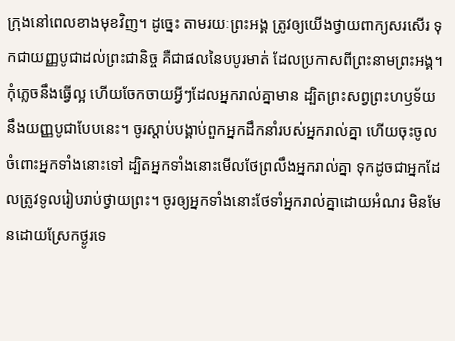ក្រុងនៅពេលខាងមុខវិញ។ ដូច្នេះ តាមរយៈព្រះអង្គ ត្រូវឲ្យយើងថ្វាយពាក្យសរសើរ ទុកជាយញ្ញបូជាដល់ព្រះជានិច្ច គឺជាផលនៃបបូរមាត់ ដែលប្រកាសពីព្រះនាមព្រះអង្គ។ កុំភ្លេចនឹងធ្វើល្អ ហើយចែកចាយអ្វីៗដែលអ្នករាល់គ្នាមាន ដ្បិតព្រះសព្វព្រះហឫទ័យនឹងយញ្ញបូជាបែបនេះ។ ចូរស្តាប់បង្គាប់ពួកអ្នកដឹកនាំរបស់អ្នករាល់គ្នា ហើយចុះចូលចំពោះអ្នកទាំងនោះទៅ ដ្បិតអ្នកទាំងនោះមើលថែព្រលឹងអ្នករាល់គ្នា ទុកដូចជាអ្នកដែលត្រូវទូលរៀបរាប់ថ្វាយព្រះ។ ចូរឲ្យអ្នកទាំងនោះថែទាំអ្នករាល់គ្នាដោយអំណរ មិនមែនដោយស្រែកថ្ងូរទេ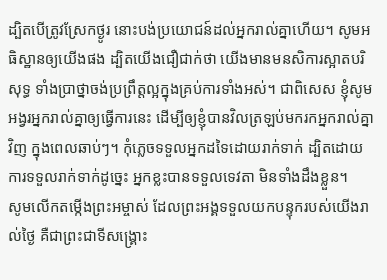ដ្បិតបើត្រូវស្រែកថ្ងូរ នោះបង់ប្រយោជន៍ដល់អ្នករាល់គ្នាហើយ។ សូមអធិស្ឋានឲ្យយើងផង ដ្បិតយើងជឿជាក់ថា យើងមានមនសិការស្អាតបរិសុទ្ធ ទាំងប្រាថ្នាចង់ប្រព្រឹត្តល្អក្នុងគ្រប់ការទាំងអស់។ ជាពិសេស ខ្ញុំសូមអង្វរអ្នករាល់គ្នាឲ្យធ្វើការនេះ ដើម្បីឲ្យខ្ញុំបានវិលត្រឡប់មករកអ្នករាល់គ្នាវិញ ក្នុងពេលឆាប់ៗ។ កុំភ្លេចទទួលអ្នកដទៃដោយរាក់ទាក់ ដ្បិតដោយការទទួលរាក់ទាក់ដូច្នេះ អ្នកខ្លះបានទទួលទេវតា មិនទាំងដឹងខ្លួន។
សូមលើកតម្កើងព្រះអម្ចាស់ ដែលព្រះអង្គទទួលយកបន្ទុករបស់យើងរាល់ថ្ងៃ គឺជាព្រះជាទីសង្គ្រោះ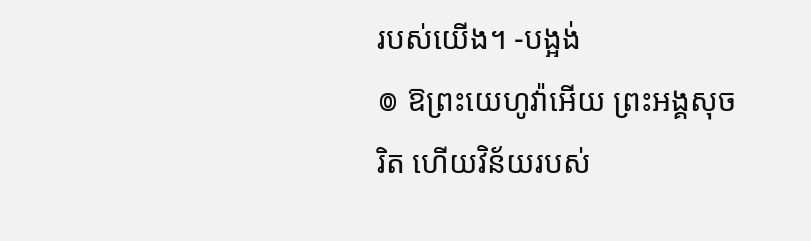របស់យើង។ -បង្អង់
៙ ឱព្រះយេហូវ៉ាអើយ ព្រះអង្គសុចរិត ហើយវិន័យរបស់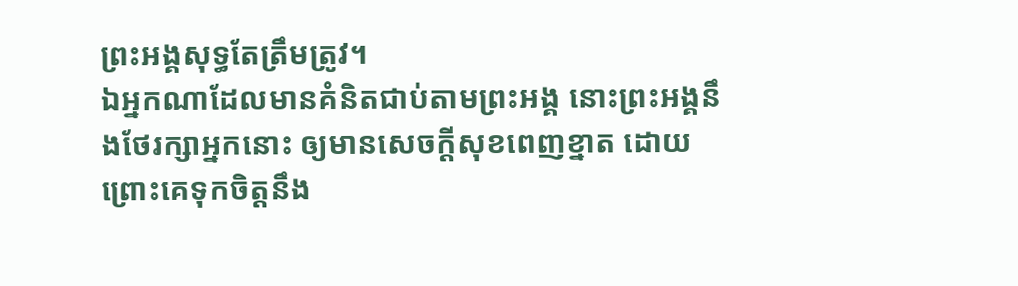ព្រះអង្គសុទ្ធតែត្រឹមត្រូវ។
ឯអ្នកណាដែលមានគំនិតជាប់តាមព្រះអង្គ នោះព្រះអង្គនឹងថែរក្សាអ្នកនោះ ឲ្យមានសេចក្ដីសុខពេញខ្នាត ដោយព្រោះគេទុកចិត្តនឹង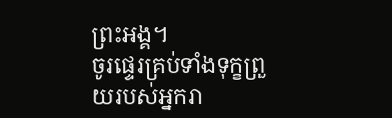ព្រះអង្គ។
ចូរផ្ទេរគ្រប់ទាំងទុក្ខព្រួយរបស់អ្នករា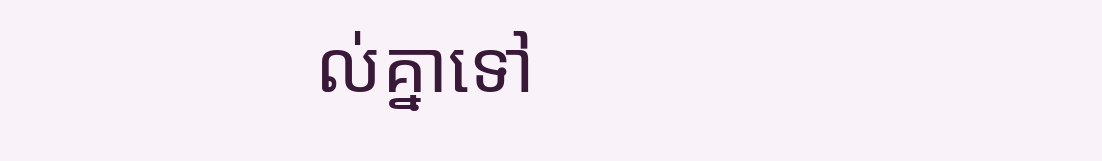ល់គ្នាទៅ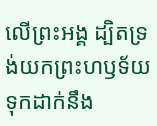លើព្រះអង្គ ដ្បិតទ្រង់យកព្រះហឫទ័យទុកដាក់នឹង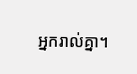អ្នករាល់គ្នា។